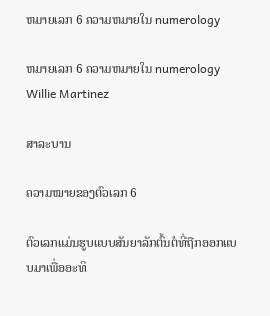ຫມາຍເລກ 6 ຄວາມຫມາຍໃນ numerology

ຫມາຍເລກ 6 ຄວາມຫມາຍໃນ numerology
Willie Martinez

ສາລະບານ

ຄວາມໝາຍຂອງຕົວເລກ 6

ຕົວເລກແມ່ນຮູບແບບສັນຍາລັກຕົ້ນຕໍທີ່ຖືກອອກແບບມາເພື່ອອະທິ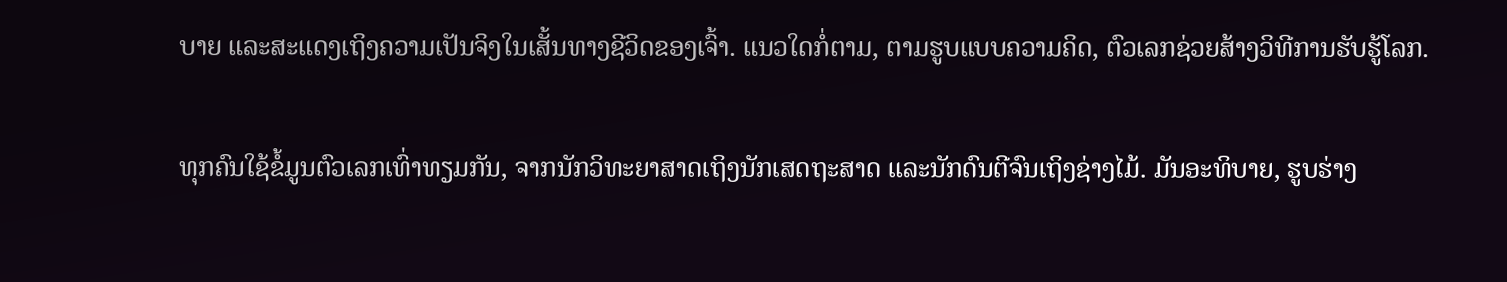ບາຍ ແລະສະແດງເຖິງຄວາມເປັນຈິງໃນເສັ້ນທາງຊີວິດຂອງເຈົ້າ. ແນວໃດກໍ່ຕາມ, ຕາມຮູບແບບຄວາມຄິດ, ຕົວເລກຊ່ວຍສ້າງວິທີການຮັບຮູ້ໂລກ.

ທຸກຄົນໃຊ້ຂໍ້ມູນຕົວເລກເທົ່າທຽມກັນ, ຈາກນັກວິທະຍາສາດເຖິງນັກເສດຖະສາດ ແລະນັກດົນຕີຈົນເຖິງຊ່າງໄມ້. ມັນອະທິບາຍ, ຮູບຮ່າງ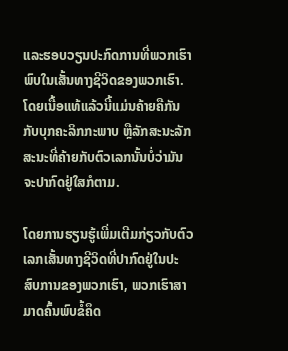ແລະຮອບວຽນປະກົດການທີ່ພວກເຮົາພົບໃນເສັ້ນທາງຊີວິດຂອງພວກເຮົາ. ໂດຍເນື້ອແທ້ແລ້ວນີ້ແມ່ນຄ້າຍຄືກັນກັບບຸກຄະລິກກະພາບ ຫຼືລັກສະນະລັກສະນະທີ່ຄ້າຍກັບຕົວເລກນັ້ນບໍ່ວ່າມັນຈະປາກົດຢູ່ໃສກໍຕາມ.

ໂດຍການຮຽນຮູ້ເພີ່ມເຕີມກ່ຽວກັບຕົວເລກເສັ້ນທາງຊີວິດທີ່ປາກົດຢູ່ໃນປະສົບການຂອງພວກເຮົາ, ພວກເຮົາສາມາດຄົ້ນພົບຂໍ້ຄຶດ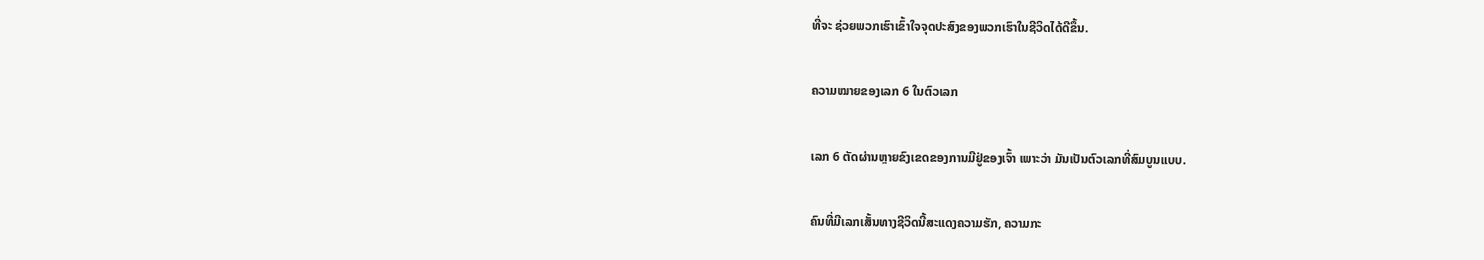ທີ່ຈະ ຊ່ວຍພວກເຮົາເຂົ້າໃຈຈຸດປະສົງຂອງພວກເຮົາໃນຊີວິດໄດ້ດີຂຶ້ນ.

ຄວາມໝາຍຂອງເລກ 6 ໃນຕົວເລກ

ເລກ 6 ຕັດຜ່ານຫຼາຍຂົງເຂດຂອງການມີຢູ່ຂອງເຈົ້າ ເພາະວ່າ ມັນເປັນຕົວເລກທີ່ສົມບູນແບບ.

ຄົນທີ່ມີເລກເສັ້ນທາງຊີວິດນີ້ສະແດງຄວາມຮັກ, ຄວາມກະ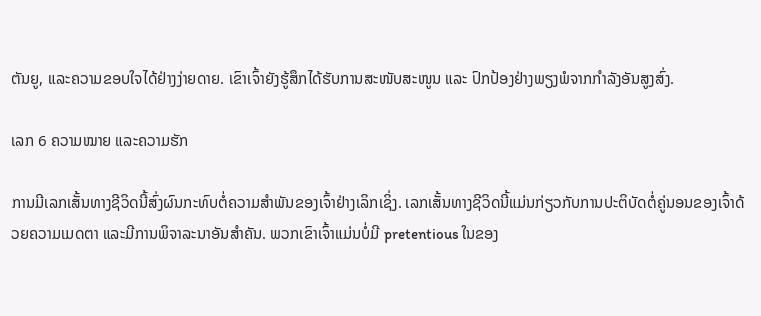ຕັນຍູ, ແລະຄວາມຂອບໃຈໄດ້ຢ່າງງ່າຍດາຍ. ເຂົາເຈົ້າຍັງຮູ້ສຶກໄດ້ຮັບການສະໜັບສະໜູນ ແລະ ປົກປ້ອງຢ່າງພຽງພໍຈາກກຳລັງອັນສູງສົ່ງ.

ເລກ 6 ຄວາມໝາຍ ແລະຄວາມຮັກ

ການມີເລກເສັ້ນທາງຊີວິດນີ້ສົ່ງຜົນກະທົບຕໍ່ຄວາມສຳພັນຂອງເຈົ້າຢ່າງເລິກເຊິ່ງ. ເລກເສັ້ນທາງຊີວິດນີ້ແມ່ນກ່ຽວກັບການປະຕິບັດຕໍ່ຄູ່ນອນຂອງເຈົ້າດ້ວຍຄວາມເມດຕາ ແລະມີການພິຈາລະນາອັນສຳຄັນ. ພວກເຂົາເຈົ້າແມ່ນບໍ່ມີ pretentious ໃນຂອງ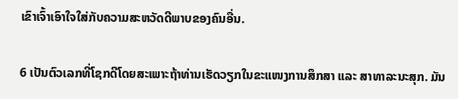ເຂົາເຈົ້າເອົາໃຈໃສ່ກັບຄວາມສະຫວັດດີພາບຂອງຄົນອື່ນ.

6 ເປັນຕົວເລກທີ່ໂຊກດີໂດຍສະເພາະຖ້າທ່ານເຮັດວຽກໃນຂະແໜງການສຶກສາ ແລະ ສາທາລະນະສຸກ. ມັນ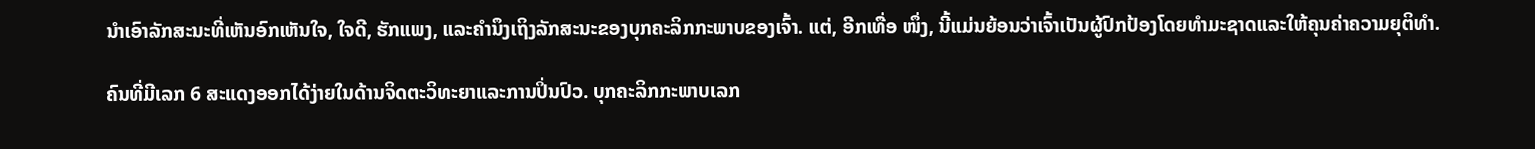ນໍາເອົາລັກສະນະທີ່ເຫັນອົກເຫັນໃຈ, ໃຈດີ, ຮັກແພງ, ແລະຄໍານຶງເຖິງລັກສະນະຂອງບຸກຄະລິກກະພາບຂອງເຈົ້າ. ແຕ່, ອີກເທື່ອ ໜຶ່ງ, ນີ້ແມ່ນຍ້ອນວ່າເຈົ້າເປັນຜູ້ປົກປ້ອງໂດຍທໍາມະຊາດແລະໃຫ້ຄຸນຄ່າຄວາມຍຸຕິທໍາ.

ຄົນທີ່ມີເລກ 6 ສະແດງອອກໄດ້ງ່າຍໃນດ້ານຈິດຕະວິທະຍາແລະການປິ່ນປົວ. ບຸກຄະລິກກະພາບເລກ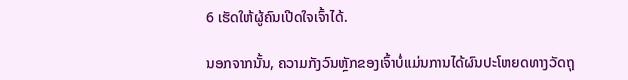6 ເຮັດໃຫ້ຜູ້ຄົນເປີດໃຈເຈົ້າໄດ້.

ນອກຈາກນັ້ນ, ຄວາມກັງວົນຫຼັກຂອງເຈົ້າບໍ່ແມ່ນການໄດ້ຜົນປະໂຫຍດທາງວັດຖຸ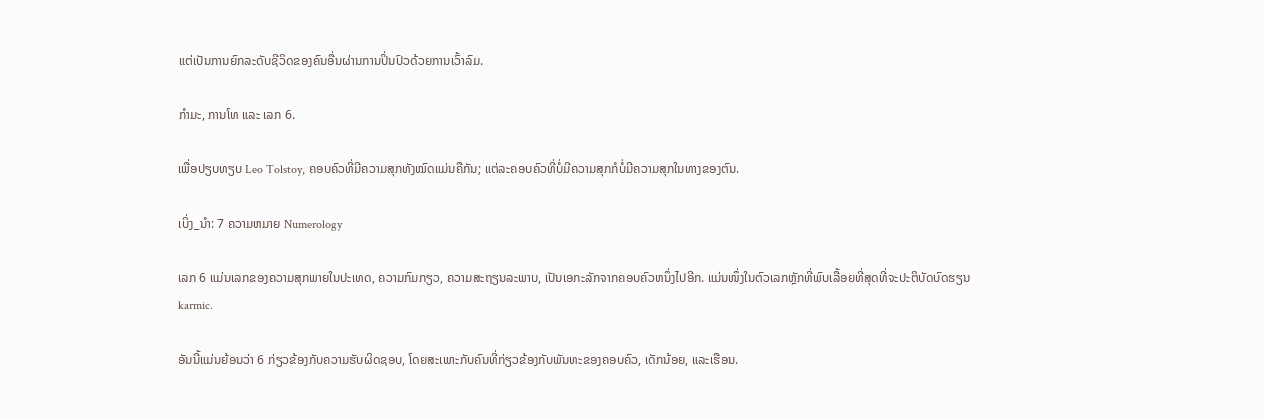ແຕ່ເປັນການຍົກລະດັບຊີວິດຂອງຄົນອື່ນຜ່ານການປິ່ນປົວດ້ວຍການເວົ້າລົມ.

ກຳມະ, ການໂທ ແລະ ເລກ 6.

ເພື່ອປຽບທຽບ Leo Tolstoy, ຄອບຄົວທີ່ມີຄວາມສຸກທັງໝົດແມ່ນຄືກັນ; ແຕ່ລະຄອບຄົວທີ່ບໍ່ມີຄວາມສຸກກໍບໍ່ມີຄວາມສຸກໃນທາງຂອງຕົນ.

ເບິ່ງ_ນຳ: 7 ຄວາມຫມາຍ Numerology

ເລກ 6 ແມ່ນເລກຂອງຄວາມສຸກພາຍໃນປະເທດ, ຄວາມກົມກຽວ, ຄວາມສະຖຽນລະພາບ, ເປັນເອກະລັກຈາກຄອບຄົວຫນຶ່ງໄປອີກ. ແມ່ນໜຶ່ງໃນຕົວເລກຫຼັກທີ່ພົບເລື້ອຍທີ່ສຸດທີ່ຈະປະຕິບັດບົດຮຽນ karmic.

ອັນນີ້ແມ່ນຍ້ອນວ່າ 6 ກ່ຽວຂ້ອງກັບຄວາມຮັບຜິດຊອບ, ໂດຍສະເພາະກັບຄົນທີ່ກ່ຽວຂ້ອງກັບພັນທະຂອງຄອບຄົວ, ເດັກນ້ອຍ, ແລະເຮືອນ.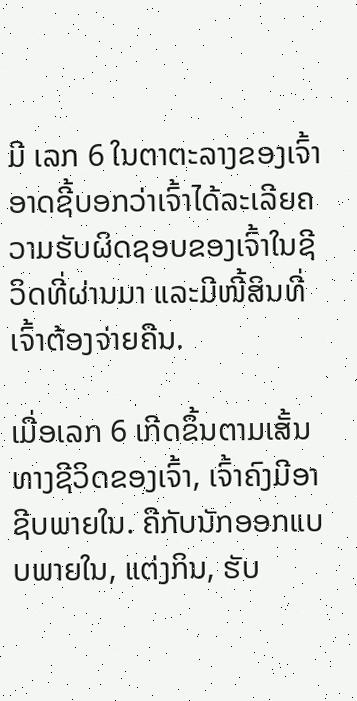ມີ ເລກ 6 ໃນຕາຕະລາງຂອງເຈົ້າອາດຊີ້ບອກວ່າເຈົ້າໄດ້ລະເລີຍຄວາມຮັບຜິດຊອບຂອງເຈົ້າໃນຊີວິດທີ່ຜ່ານມາ ແລະມີໜີ້ສິນທີ່ເຈົ້າຕ້ອງຈ່າຍຄືນ.

ເມື່ອເລກ 6 ເກີດຂຶ້ນຕາມເສັ້ນທາງຊີວິດຂອງເຈົ້າ, ເຈົ້າຄົງມີອາຊີບພາຍໃນ. ຄືກັບນັກອອກແບບພາຍໃນ, ແຕ່ງກິນ, ຮັບ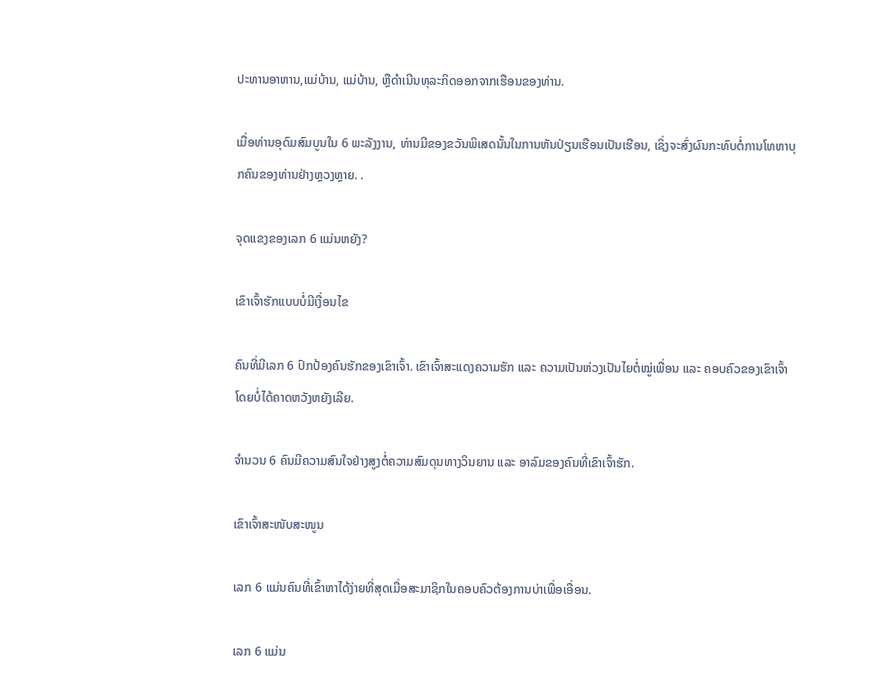ປະທານອາຫານ,ແມ່ບ້ານ, ແມ່ບ້ານ, ຫຼືດໍາເນີນທຸລະກິດອອກຈາກເຮືອນຂອງທ່ານ.

ເມື່ອທ່ານອຸດົມສົມບູນໃນ 6 ພະລັງງານ, ທ່ານມີຂອງຂວັນພິເສດນັ້ນໃນການຫັນປ່ຽນເຮືອນເປັນເຮືອນ, ເຊິ່ງຈະສົ່ງຜົນກະທົບຕໍ່ການໂທຫາບຸກຄົນຂອງທ່ານຢ່າງຫຼວງຫຼາຍ. .

ຈຸດແຂງຂອງເລກ 6 ແມ່ນຫຍັງ?

ເຂົາເຈົ້າຮັກແບບບໍ່ມີເງື່ອນໄຂ

ຄົນທີ່ມີເລກ 6 ປົກປ້ອງຄົນຮັກຂອງເຂົາເຈົ້າ. ເຂົາເຈົ້າສະແດງຄວາມຮັກ ແລະ ຄວາມເປັນຫ່ວງເປັນໄຍຕໍ່ໝູ່ເພື່ອນ ແລະ ຄອບຄົວຂອງເຂົາເຈົ້າໂດຍບໍ່ໄດ້ຄາດຫວັງຫຍັງເລີຍ.

ຈຳນວນ 6 ຄົນມີຄວາມສົນໃຈຢ່າງສູງຕໍ່ຄວາມສົມດຸນທາງວິນຍານ ແລະ ອາລົມຂອງຄົນທີ່ເຂົາເຈົ້າຮັກ.

ເຂົາເຈົ້າສະໜັບສະໜູນ

ເລກ 6 ແມ່ນຄົນທີ່ເຂົ້າຫາໄດ້ງ່າຍທີ່ສຸດເມື່ອສະມາຊິກໃນຄອບຄົວຕ້ອງການບ່າເພື່ອເອື່ອນ.

ເລກ 6 ແມ່ນ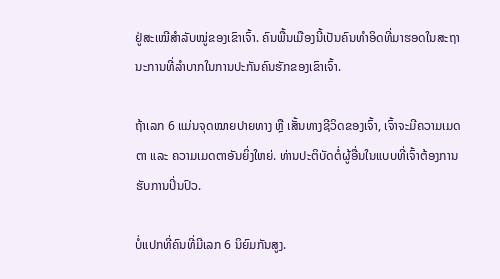ຢູ່ສະເໝີສຳລັບໝູ່ຂອງເຂົາເຈົ້າ. ຄົນພື້ນເມືອງນີ້ເປັນຄົນທຳອິດທີ່ມາຮອດໃນສະຖານະການທີ່ລຳບາກໃນການປະກັນຄົນຮັກຂອງເຂົາເຈົ້າ.

ຖ້າເລກ 6 ແມ່ນຈຸດໝາຍປາຍທາງ ຫຼື ເສັ້ນທາງຊີວິດຂອງເຈົ້າ, ເຈົ້າຈະມີຄວາມເມດຕາ ແລະ ຄວາມເມດຕາອັນຍິ່ງໃຫຍ່. ທ່ານປະຕິບັດຕໍ່ຜູ້ອື່ນໃນແບບທີ່ເຈົ້າຕ້ອງການຮັບການປິ່ນປົວ.

ບໍ່ແປກທີ່ຄົນທີ່ມີເລກ 6 ນິຍົມກັນສູງ.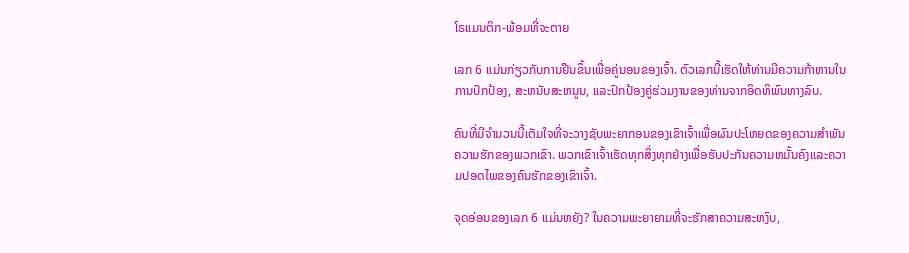ໂຣແມນຕິກ-ພ້ອມທີ່ຈະຕາຍ

ເລກ 6 ແມ່ນກ່ຽວກັບການຢືນຂຶ້ນເພື່ອຄູ່ນອນຂອງເຈົ້າ. ຕົວເລກນີ້ເຮັດໃຫ້ທ່ານມີຄວາມກ້າຫານໃນການປົກປ້ອງ, ສະຫນັບສະຫນູນ, ແລະປົກປ້ອງຄູ່ຮ່ວມງານຂອງທ່ານຈາກອິດທິພົນທາງລົບ.

ຄົນທີ່ມີຈໍານວນນີ້ເຕັມໃຈທີ່ຈະວາງຊັບພະຍາກອນຂອງເຂົາເຈົ້າເພື່ອຜົນປະໂຫຍດຂອງຄວາມສໍາພັນຄວາມຮັກຂອງພວກເຂົາ. ພວກເຂົາເຈົ້າເຮັດທຸກສິ່ງທຸກຢ່າງເພື່ອຮັບປະກັນຄວາມຫມັ້ນຄົງແລະຄວາມປອດໄພຂອງຄົນຮັກຂອງເຂົາເຈົ້າ.

ຈຸດອ່ອນຂອງເລກ 6 ແມ່ນຫຍັງ? ໃນຄວາມພະຍາຍາມທີ່ຈະຮັກສາຄວາມສະຫງົບ,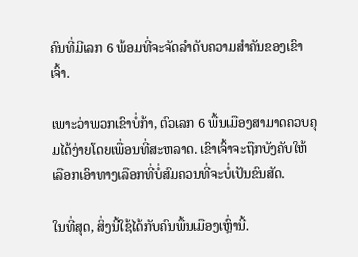ຄົນທີ່ມີເລກ 6 ພ້ອມທີ່ຈະຈັດລໍາດັບຄວາມສໍາຄັນຂອງເຂົາເຈົ້າ.

ເພາະວ່າພວກເຂົາບໍ່ກ້າ, ຕົວເລກ 6 ພື້ນເມືອງສາມາດຄວບຄຸມໄດ້ງ່າຍໂດຍເພື່ອນທີ່ສະຫລາດ. ເຂົາເຈົ້າຈະຖືກບັງຄັບໃຫ້ເລືອກເອົາທາງເລືອກທີ່ບໍ່ສົມຄວນທີ່ຈະບໍ່ເປັນຂົນສັດ.

ໃນທີ່ສຸດ, ສິ່ງນີ້ໃຊ້ໄດ້ກັບຄົນພື້ນເມືອງເຫຼົ່ານີ້.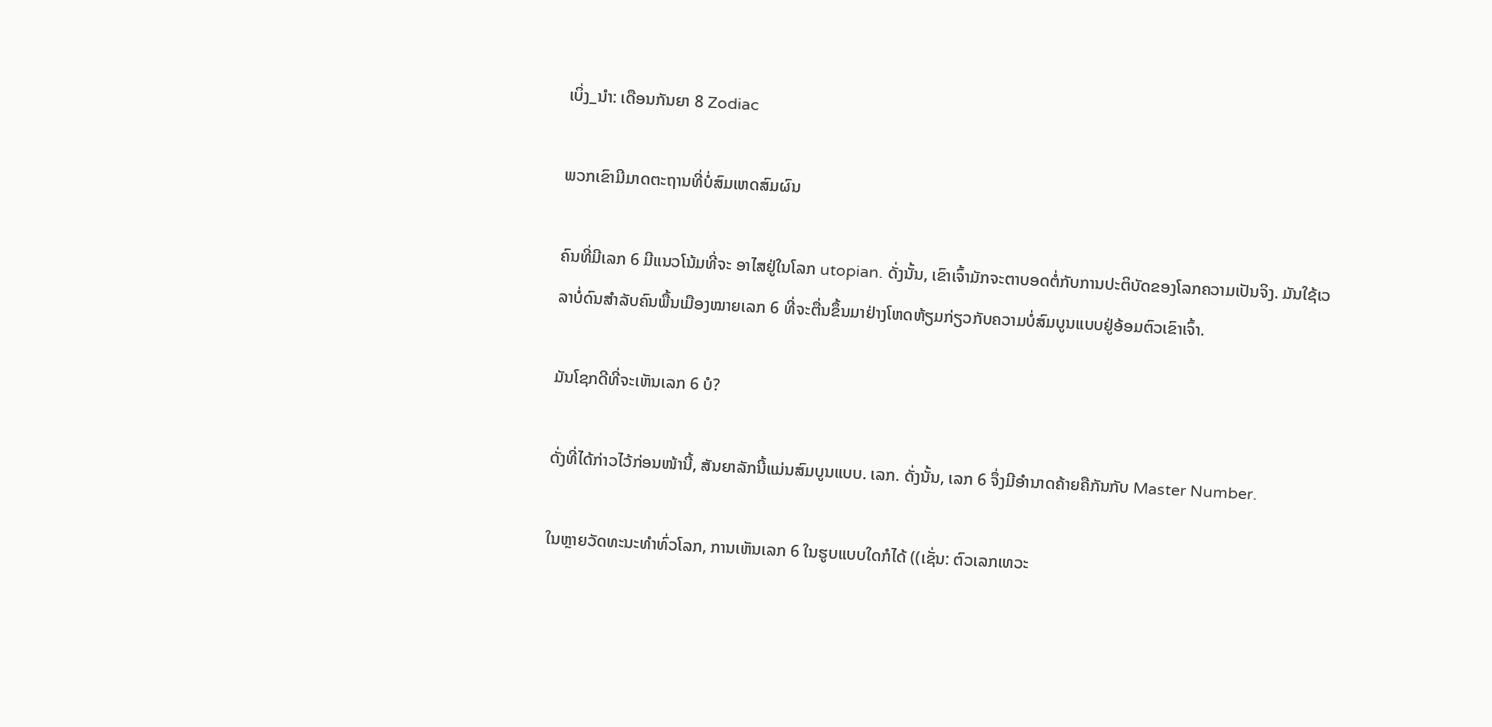ເບິ່ງ_ນຳ: ເດືອນກັນຍາ 8 Zodiac

ພວກເຂົາມີມາດຕະຖານທີ່ບໍ່ສົມເຫດສົມຜົນ

ຄົນທີ່ມີເລກ 6 ມີແນວໂນ້ມທີ່ຈະ ອາໄສຢູ່ໃນໂລກ utopian. ດັ່ງນັ້ນ, ເຂົາເຈົ້າມັກຈະຕາບອດຕໍ່ກັບການປະຕິບັດຂອງໂລກຄວາມເປັນຈິງ. ມັນໃຊ້ເວລາບໍ່ດົນສຳລັບຄົນພື້ນເມືອງໝາຍເລກ 6 ທີ່ຈະຕື່ນຂຶ້ນມາຢ່າງໂຫດຫ້ຽມກ່ຽວກັບຄວາມບໍ່ສົມບູນແບບຢູ່ອ້ອມຕົວເຂົາເຈົ້າ.

ມັນໂຊກດີທີ່ຈະເຫັນເລກ 6 ບໍ?

ດັ່ງທີ່ໄດ້ກ່າວໄວ້ກ່ອນໜ້ານີ້, ສັນຍາລັກນີ້ແມ່ນສົມບູນແບບ. ເລກ. ດັ່ງນັ້ນ, ເລກ 6 ຈຶ່ງມີອຳນາດຄ້າຍຄືກັນກັບ Master Number.

ໃນຫຼາຍວັດທະນະທຳທົ່ວໂລກ, ການເຫັນເລກ 6 ໃນຮູບແບບໃດກໍໄດ້ ((ເຊັ່ນ: ຕົວເລກເທວະ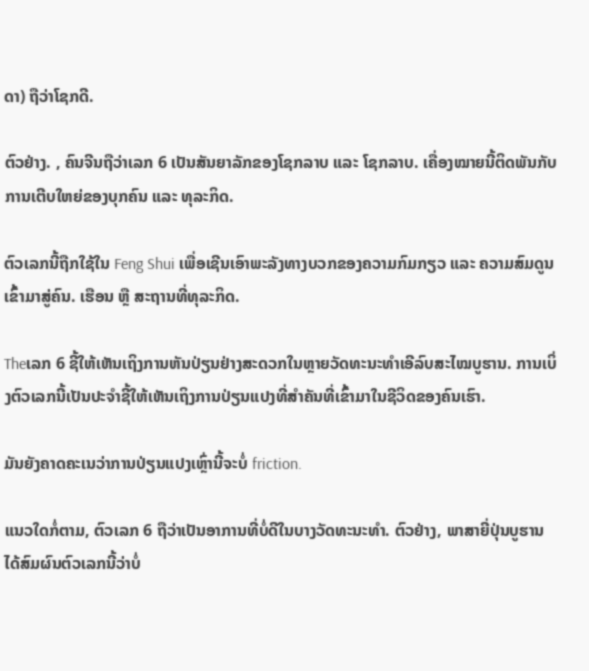ດາ) ຖືວ່າໂຊກດີ.

ຕົວຢ່າງ. , ຄົນຈີນຖືວ່າເລກ 6 ເປັນສັນຍາລັກຂອງໂຊກລາບ ແລະ ໂຊກລາບ. ເຄື່ອງໝາຍນີ້ຕິດພັນກັບການເຕີບໃຫຍ່ຂອງບຸກຄົນ ແລະ ທຸລະກິດ.

ຕົວເລກນີ້ຖືກໃຊ້ໃນ Feng Shui ເພື່ອເຊີນເອົາພະລັງທາງບວກຂອງຄວາມກົມກຽວ ແລະ ຄວາມສົມດູນເຂົ້າມາສູ່ຄົນ. ເຮືອນ ຫຼື ສະຖານທີ່ທຸລະກິດ.

Theເລກ 6 ຊີ້ໃຫ້ເຫັນເຖິງການຫັນປ່ຽນຢ່າງສະດວກໃນຫຼາຍວັດທະນະທຳເອີລົບສະໄໝບູຮານ. ການເບິ່ງຕົວເລກນີ້ເປັນປະຈໍາຊີ້ໃຫ້ເຫັນເຖິງການປ່ຽນແປງທີ່ສໍາຄັນທີ່ເຂົ້າມາໃນຊີວິດຂອງຄົນເຮົາ.

ມັນຍັງຄາດຄະເນວ່າການປ່ຽນແປງເຫຼົ່ານີ້ຈະບໍ່ friction.

ແນວໃດກໍ່ຕາມ, ຕົວເລກ 6 ຖືວ່າເປັນອາການທີ່ບໍ່ດີໃນບາງວັດທະນະທໍາ. ຕົວຢ່າງ, ພາສາຍີ່ປຸ່ນບູຮານໄດ້ສົມຜົນຕົວເລກນີ້ວ່າບໍ່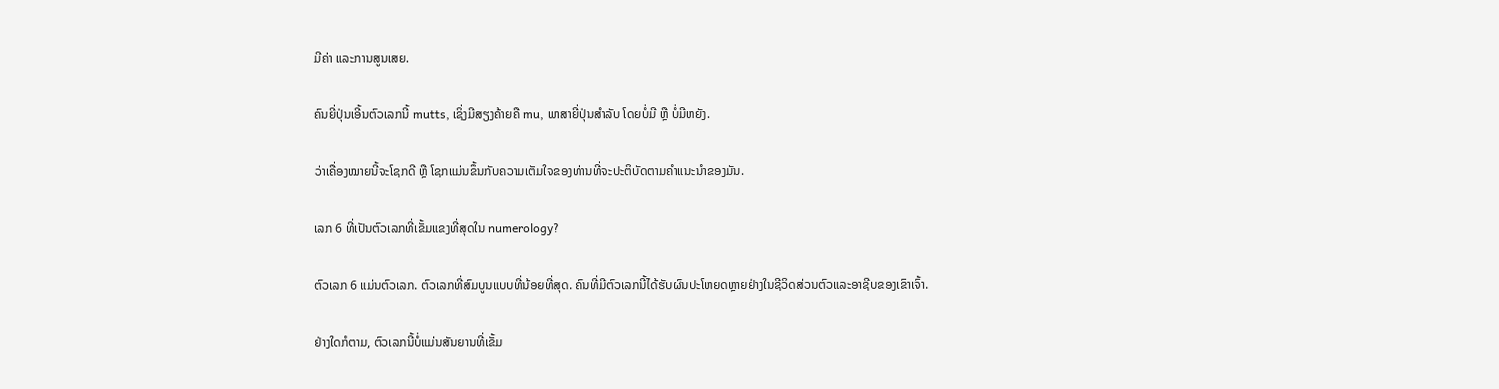ມີຄ່າ ແລະການສູນເສຍ.

ຄົນຍີ່ປຸ່ນເອີ້ນຕົວເລກນີ້ mutts, ເຊິ່ງມີສຽງຄ້າຍຄື mu, ພາສາຍີ່ປຸ່ນສຳລັບ ໂດຍບໍ່ມີ ຫຼື ບໍ່ມີຫຍັງ.

ວ່າເຄື່ອງໝາຍນີ້ຈະໂຊກດີ ຫຼື ໂຊກແມ່ນຂຶ້ນກັບຄວາມເຕັມໃຈຂອງທ່ານທີ່ຈະປະຕິບັດຕາມຄໍາແນະນໍາຂອງມັນ.

ເລກ 6 ທີ່ເປັນຕົວເລກທີ່ເຂັ້ມແຂງທີ່ສຸດໃນ numerology?

ຕົວເລກ 6 ແມ່ນຕົວເລກ. ຕົວເລກທີ່ສົມບູນແບບທີ່ນ້ອຍທີ່ສຸດ. ຄົນທີ່ມີຕົວເລກນີ້ໄດ້ຮັບຜົນປະໂຫຍດຫຼາຍຢ່າງໃນຊີວິດສ່ວນຕົວແລະອາຊີບຂອງເຂົາເຈົ້າ.

ຢ່າງໃດກໍຕາມ, ຕົວເລກນີ້ບໍ່ແມ່ນສັນຍານທີ່ເຂັ້ມ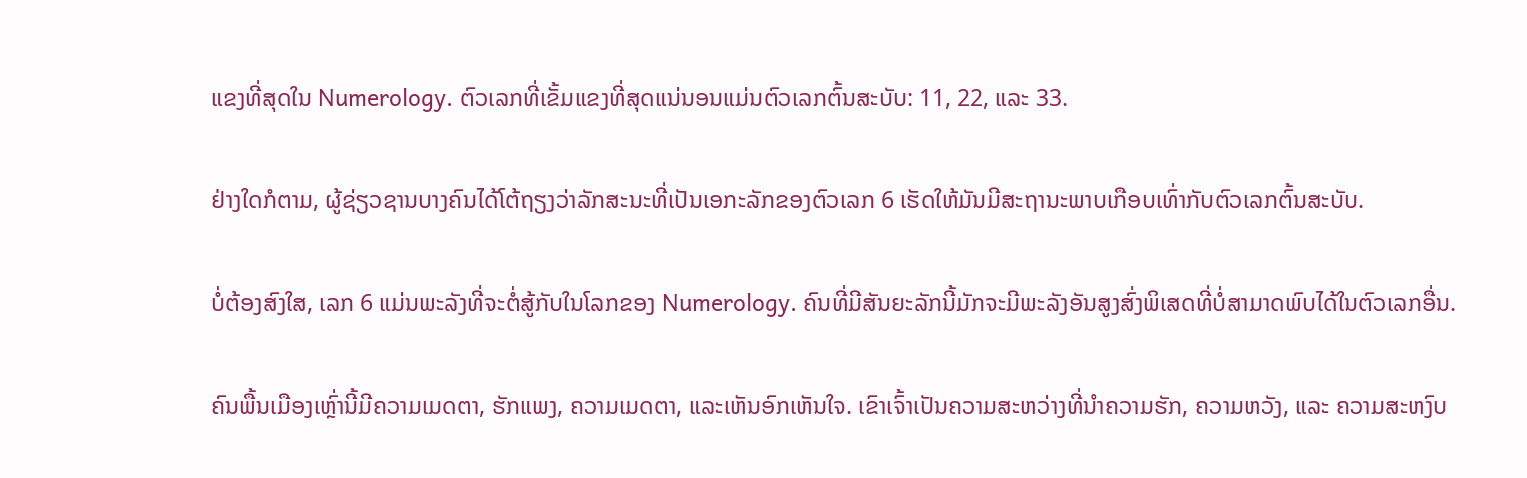ແຂງທີ່ສຸດໃນ Numerology. ຕົວເລກທີ່ເຂັ້ມແຂງທີ່ສຸດແນ່ນອນແມ່ນຕົວເລກຕົ້ນສະບັບ: 11, 22, ແລະ 33.

ຢ່າງໃດກໍຕາມ, ຜູ້ຊ່ຽວຊານບາງຄົນໄດ້ໂຕ້ຖຽງວ່າລັກສະນະທີ່ເປັນເອກະລັກຂອງຕົວເລກ 6 ເຮັດໃຫ້ມັນມີສະຖານະພາບເກືອບເທົ່າກັບຕົວເລກຕົ້ນສະບັບ.

ບໍ່ຕ້ອງສົງໃສ, ເລກ 6 ແມ່ນພະລັງທີ່ຈະຕໍ່ສູ້ກັບໃນໂລກຂອງ Numerology. ຄົນທີ່ມີສັນຍະລັກນີ້ມັກຈະມີພະລັງອັນສູງສົ່ງພິເສດທີ່ບໍ່ສາມາດພົບໄດ້ໃນຕົວເລກອື່ນ.

ຄົນພື້ນເມືອງເຫຼົ່ານີ້ມີຄວາມເມດຕາ, ຮັກແພງ, ຄວາມເມດຕາ, ແລະເຫັນອົກເຫັນໃຈ. ເຂົາເຈົ້າເປັນຄວາມສະຫວ່າງທີ່ນຳຄວາມຮັກ, ຄວາມຫວັງ, ແລະ ຄວາມສະຫງົບ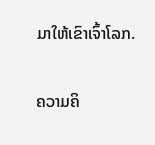ມາໃຫ້ເຂົາເຈົ້າໂລກ.

ຄວາມຄິ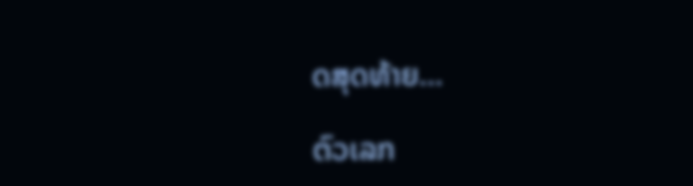ດສຸດທ້າຍ…

ຕົວເລກ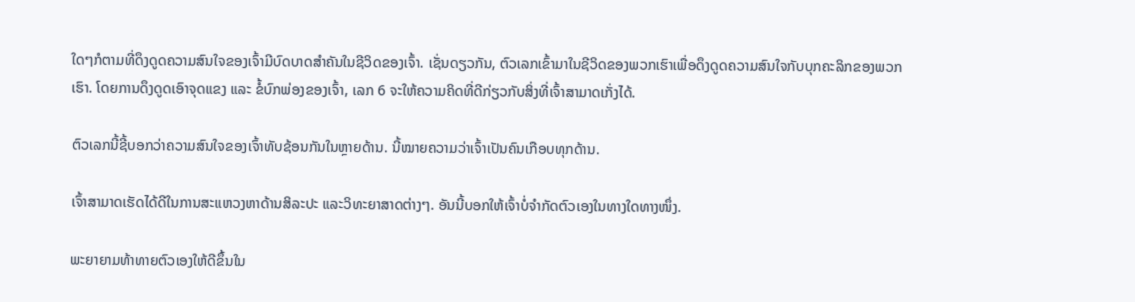ໃດໆກໍຕາມທີ່ດຶງດູດຄວາມສົນໃຈຂອງເຈົ້າມີບົດບາດສໍາຄັນໃນຊີວິດຂອງເຈົ້າ. ເຊັ່ນດຽວກັນ, ຕົວເລກເຂົ້າມາໃນຊີວິດຂອງພວກເຮົາເພື່ອດຶງດູດຄວາມສົນໃຈກັບບຸກຄະລິກຂອງພວກເຮົາ. ໂດຍການດຶງດູດເອົາຈຸດແຂງ ແລະ ຂໍ້ບົກພ່ອງຂອງເຈົ້າ, ເລກ 6 ຈະໃຫ້ຄວາມຄິດທີ່ດີກ່ຽວກັບສິ່ງທີ່ເຈົ້າສາມາດເກັ່ງໄດ້.

ຕົວເລກນີ້ຊີ້ບອກວ່າຄວາມສົນໃຈຂອງເຈົ້າທັບຊ້ອນກັນໃນຫຼາຍດ້ານ. ນີ້ໝາຍຄວາມວ່າເຈົ້າເປັນຄົນເກືອບທຸກດ້ານ.

ເຈົ້າສາມາດເຮັດໄດ້ດີໃນການສະແຫວງຫາດ້ານສິລະປະ ແລະວິທະຍາສາດຕ່າງໆ. ອັນນີ້ບອກໃຫ້ເຈົ້າບໍ່ຈຳກັດຕົວເອງໃນທາງໃດທາງໜຶ່ງ.

ພະຍາຍາມທ້າທາຍຕົວເອງໃຫ້ດີຂຶ້ນໃນ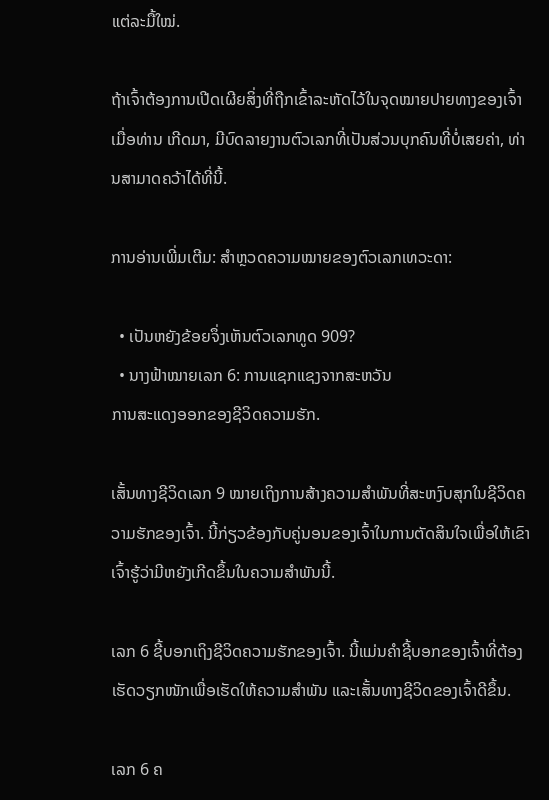ແຕ່ລະມື້ໃໝ່.

ຖ້າເຈົ້າຕ້ອງການເປີດເຜີຍສິ່ງທີ່ຖືກເຂົ້າລະຫັດໄວ້ໃນຈຸດໝາຍປາຍທາງຂອງເຈົ້າເມື່ອທ່ານ ເກີດມາ, ມີບົດລາຍງານຕົວເລກທີ່ເປັນສ່ວນບຸກຄົນທີ່ບໍ່ເສຍຄ່າ, ທ່ານສາມາດຄວ້າໄດ້ທີ່ນີ້.

ການອ່ານເພີ່ມເຕີມ: ສຳຫຼວດຄວາມໝາຍຂອງຕົວເລກເທວະດາ:

  • ເປັນຫຍັງຂ້ອຍຈຶ່ງເຫັນຕົວເລກທູດ 909?
  • ນາງຟ້າໝາຍເລກ 6: ການແຊກແຊງຈາກສະຫວັນ
ການສະແດງອອກຂອງຊີວິດຄວາມຮັກ.

ເສັ້ນທາງຊີວິດເລກ 9 ໝາຍເຖິງການສ້າງຄວາມສໍາພັນທີ່ສະຫງົບສຸກໃນຊີວິດຄວາມຮັກຂອງເຈົ້າ. ນີ້ກ່ຽວຂ້ອງກັບຄູ່ນອນຂອງເຈົ້າໃນການຕັດສິນໃຈເພື່ອໃຫ້ເຂົາເຈົ້າຮູ້ວ່າມີຫຍັງເກີດຂຶ້ນໃນຄວາມສຳພັນນີ້.

ເລກ 6 ຊີ້ບອກເຖິງຊີວິດຄວາມຮັກຂອງເຈົ້າ. ນີ້ແມ່ນຄຳຊີ້ບອກຂອງເຈົ້າທີ່ຕ້ອງເຮັດວຽກໜັກເພື່ອເຮັດໃຫ້ຄວາມສຳພັນ ແລະເສັ້ນທາງຊີວິດຂອງເຈົ້າດີຂຶ້ນ.

ເລກ 6 ຄ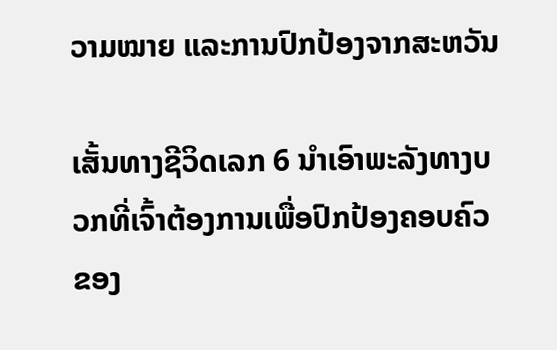ວາມໝາຍ ແລະການປົກປ້ອງຈາກສະຫວັນ

ເສັ້ນທາງຊີວິດເລກ 6 ນຳເອົາພະລັງທາງບວກທີ່ເຈົ້າຕ້ອງການເພື່ອປົກປ້ອງຄອບຄົວຂອງ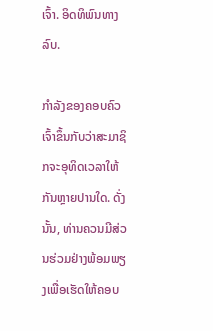ເຈົ້າ. ອິດທິພົນທາງລົບ.

ກຳລັງຂອງຄອບຄົວເຈົ້າຂຶ້ນກັບວ່າສະມາຊິກຈະອຸທິດເວລາໃຫ້ກັນຫຼາຍປານໃດ. ດັ່ງນັ້ນ, ທ່ານຄວນມີສ່ວນຮ່ວມຢ່າງພ້ອມພຽງເພື່ອເຮັດໃຫ້ຄອບ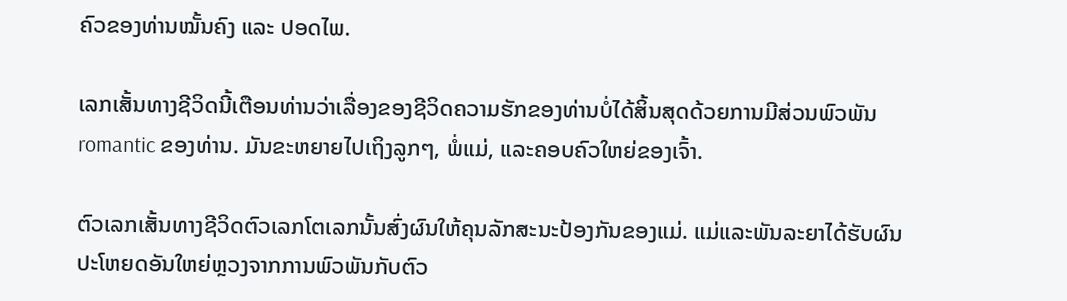ຄົວຂອງທ່ານໝັ້ນຄົງ ແລະ ປອດໄພ.

ເລກເສັ້ນທາງຊີວິດນີ້ເຕືອນທ່ານວ່າເລື່ອງຂອງຊີວິດຄວາມຮັກຂອງທ່ານບໍ່ໄດ້ສິ້ນສຸດດ້ວຍການມີສ່ວນພົວພັນ romantic ຂອງທ່ານ. ມັນຂະຫຍາຍໄປເຖິງລູກໆ, ພໍ່ແມ່, ແລະຄອບຄົວໃຫຍ່ຂອງເຈົ້າ.

ຕົວເລກເສັ້ນທາງຊີວິດຕົວເລກໂຕເລກນັ້ນສົ່ງຜົນໃຫ້ຄຸນລັກສະນະປ້ອງກັນຂອງແມ່. ແມ່ແລະພັນລະຍາໄດ້ຮັບຜົນປະໂຫຍດອັນໃຫຍ່ຫຼວງຈາກການພົວພັນກັບຕົວ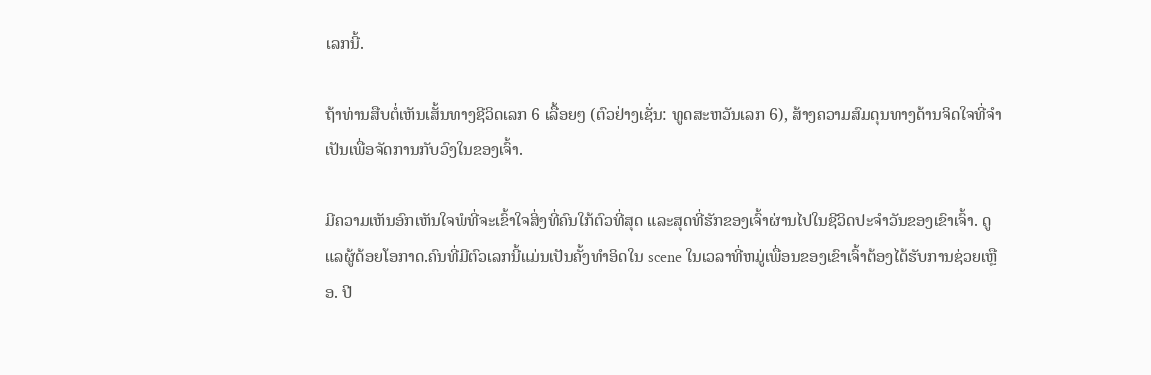ເລກນີ້.

ຖ້າທ່ານສືບຕໍ່ເຫັນເສັ້ນທາງຊີວິດເລກ 6 ເລື້ອຍໆ (ຕົວຢ່າງເຊັ່ນ: ທູດສະຫວັນເລກ 6), ສ້າງຄວາມສົມດຸນທາງດ້ານຈິດໃຈທີ່ຈໍາເປັນເພື່ອຈັດການກັບວົງໃນຂອງເຈົ້າ.

ມີຄວາມເຫັນອົກເຫັນໃຈພໍທີ່ຈະເຂົ້າໃຈສິ່ງທີ່ຄົນໃກ້ຕົວທີ່ສຸດ ແລະສຸດທີ່ຮັກຂອງເຈົ້າຜ່ານໄປໃນຊີວິດປະຈໍາວັນຂອງເຂົາເຈົ້າ. ດູແລຜູ້ດ້ອຍໂອກາດ.ຄົນທີ່ມີຕົວເລກນີ້ແມ່ນເປັນຄັ້ງທໍາອິດໃນ scene ໃນເວລາທີ່ຫມູ່ເພື່ອນຂອງເຂົາເຈົ້າຕ້ອງໄດ້ຮັບການຊ່ວຍເຫຼືອ. ປີ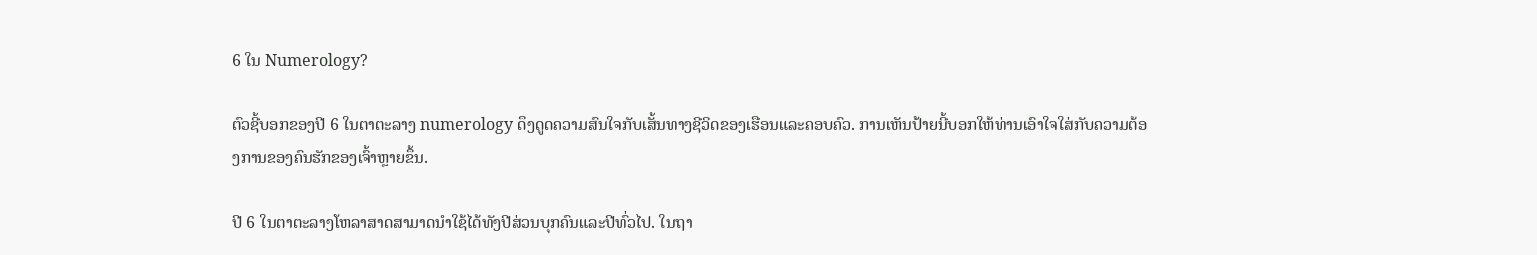6 ໃນ Numerology?

ຕົວຊີ້ບອກຂອງປີ 6 ໃນຕາຕະລາງ numerology ດຶງດູດຄວາມສົນໃຈກັບເສັ້ນທາງຊີວິດຂອງເຮືອນແລະຄອບຄົວ. ການເຫັນປ້າຍນີ້ບອກໃຫ້ທ່ານເອົາໃຈໃສ່ກັບຄວາມຕ້ອງການຂອງຄົນຮັກຂອງເຈົ້າຫຼາຍຂຶ້ນ.

ປີ 6 ໃນຕາຕະລາງໂຫລາສາດສາມາດນໍາໃຊ້ໄດ້ທັງປີສ່ວນບຸກຄົນແລະປີທົ່ວໄປ. ໃນຖາ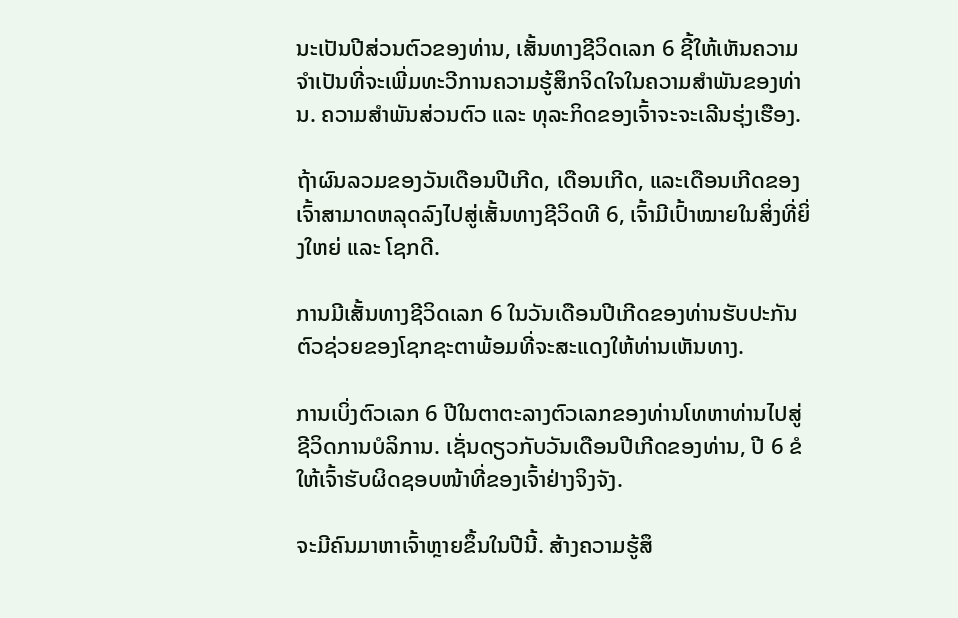ນະເປັນປີສ່ວນຕົວຂອງທ່ານ, ເສັ້ນທາງຊີວິດເລກ 6 ຊີ້ໃຫ້ເຫັນຄວາມຈໍາເປັນທີ່ຈະເພີ່ມທະວີການຄວາມຮູ້ສຶກຈິດໃຈໃນຄວາມສໍາພັນຂອງທ່ານ. ຄວາມສຳພັນສ່ວນຕົວ ແລະ ທຸລະກິດຂອງເຈົ້າຈະຈະເລີນຮຸ່ງເຮືອງ.

ຖ້າຜົນລວມຂອງວັນເດືອນປີເກີດ, ເດືອນເກີດ, ແລະເດືອນເກີດຂອງເຈົ້າສາມາດຫລຸດລົງໄປສູ່ເສັ້ນທາງຊີວິດທີ 6, ເຈົ້າມີເປົ້າໝາຍໃນສິ່ງທີ່ຍິ່ງໃຫຍ່ ແລະ ໂຊກດີ.

ການມີເສັ້ນທາງຊີວິດເລກ 6 ໃນວັນເດືອນປີເກີດຂອງທ່ານຮັບປະກັນຕົວຊ່ວຍຂອງໂຊກຊະຕາພ້ອມທີ່ຈະສະແດງໃຫ້ທ່ານເຫັນທາງ.

ການເບິ່ງຕົວເລກ 6 ປີໃນຕາຕະລາງຕົວເລກຂອງທ່ານໂທຫາທ່ານໄປສູ່ຊີວິດການບໍລິການ. ເຊັ່ນດຽວກັບວັນເດືອນປີເກີດຂອງທ່ານ, ປີ 6 ຂໍໃຫ້ເຈົ້າຮັບຜິດຊອບໜ້າທີ່ຂອງເຈົ້າຢ່າງຈິງຈັງ.

ຈະມີຄົນມາຫາເຈົ້າຫຼາຍຂຶ້ນໃນປີນີ້. ສ້າງຄວາມຮູ້ສຶ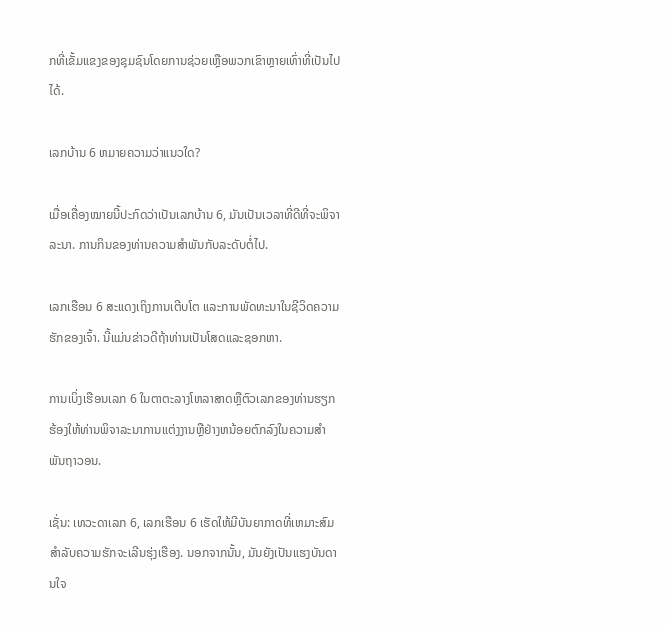ກທີ່ເຂັ້ມແຂງຂອງຊຸມຊົນໂດຍການຊ່ວຍເຫຼືອພວກເຂົາຫຼາຍເທົ່າທີ່ເປັນໄປໄດ້.

ເລກບ້ານ 6 ຫມາຍຄວາມວ່າແນວໃດ?

ເມື່ອເຄື່ອງໝາຍນີ້ປະກົດວ່າເປັນເລກບ້ານ 6, ມັນເປັນເວລາທີ່ດີທີ່ຈະພິຈາລະນາ. ການກິນຂອງທ່ານຄວາມສໍາພັນກັບລະດັບຕໍ່ໄປ.

ເລກເຮືອນ 6 ສະແດງເຖິງການເຕີບໂຕ ແລະການພັດທະນາໃນຊີວິດຄວາມຮັກຂອງເຈົ້າ. ນີ້ແມ່ນຂ່າວດີຖ້າທ່ານເປັນໂສດແລະຊອກຫາ.

ການເບິ່ງເຮືອນເລກ 6 ໃນຕາຕະລາງໂຫລາສາດຫຼືຕົວເລກຂອງທ່ານຮຽກຮ້ອງໃຫ້ທ່ານພິຈາລະນາການແຕ່ງງານຫຼືຢ່າງຫນ້ອຍຕົກລົງໃນຄວາມສໍາພັນຖາວອນ.

ເຊັ່ນ: ເທວະດາເລກ 6, ເລກເຮືອນ 6 ເຮັດໃຫ້ມີບັນຍາກາດທີ່ເຫມາະສົມສໍາລັບຄວາມຮັກຈະເລີນຮຸ່ງເຮືອງ. ນອກຈາກນັ້ນ, ມັນຍັງເປັນແຮງບັນດານໃຈ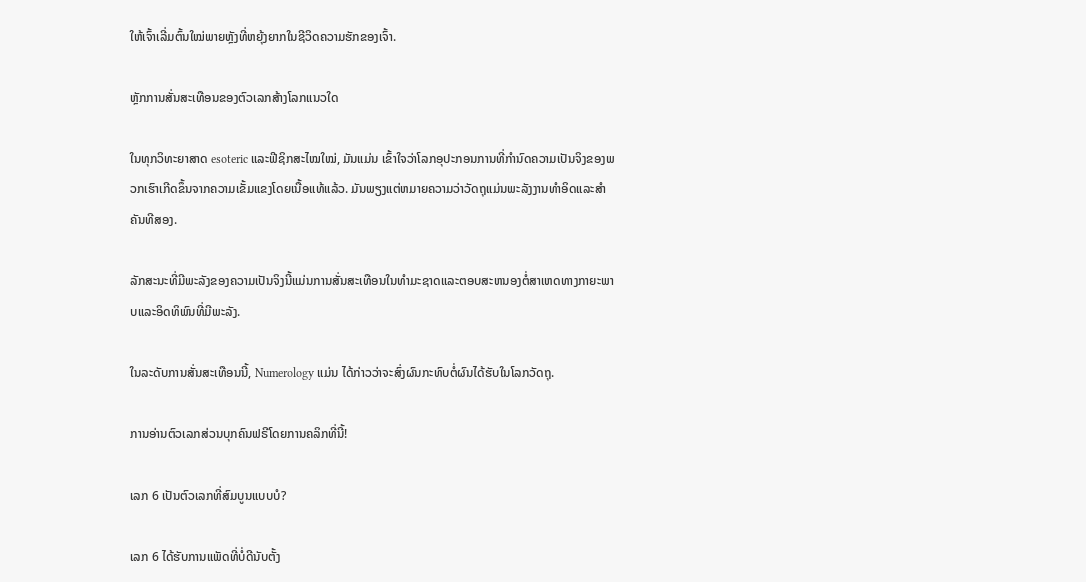ໃຫ້ເຈົ້າເລີ່ມຕົ້ນໃໝ່ພາຍຫຼັງທີ່ຫຍຸ້ງຍາກໃນຊີວິດຄວາມຮັກຂອງເຈົ້າ.

ຫຼັກການສັ່ນສະເທືອນຂອງຕົວເລກສ້າງໂລກແນວໃດ

ໃນທຸກວິທະຍາສາດ esoteric ແລະຟີຊິກສະໄໝໃໝ່, ມັນແມ່ນ ເຂົ້າໃຈວ່າໂລກອຸປະກອນການທີ່ກໍານົດຄວາມເປັນຈິງຂອງພວກເຮົາເກີດຂຶ້ນຈາກຄວາມເຂັ້ມແຂງໂດຍເນື້ອແທ້ແລ້ວ. ມັນພຽງແຕ່ຫມາຍຄວາມວ່າວັດຖຸແມ່ນພະລັງງານທໍາອິດແລະສໍາຄັນທີສອງ.

ລັກສະນະທີ່ມີພະລັງຂອງຄວາມເປັນຈິງນີ້ແມ່ນການສັ່ນສະເທືອນໃນທໍາມະຊາດແລະຕອບສະຫນອງຕໍ່ສາເຫດທາງກາຍະພາບແລະອິດທິພົນທີ່ມີພະລັງ.

ໃນລະດັບການສັ່ນສະເທືອນນີ້, Numerology ແມ່ນ ໄດ້ກ່າວວ່າຈະສົ່ງຜົນກະທົບຕໍ່ຜົນໄດ້ຮັບໃນໂລກວັດຖຸ.

ການອ່ານຕົວເລກສ່ວນບຸກຄົນຟຣີໂດຍການຄລິກທີ່ນີ້!

ເລກ 6 ເປັນຕົວເລກທີ່ສົມບູນແບບບໍ?

ເລກ 6 ໄດ້ຮັບການແພັດທີ່ບໍ່ດີນັບຕັ້ງ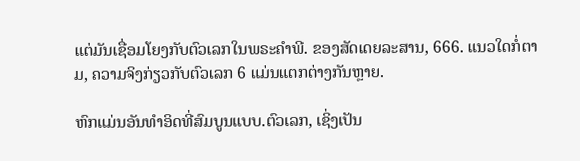ແຕ່ມັນເຊື່ອມໂຍງກັບຕົວເລກໃນພຣະຄໍາພີ. ຂອງສັດເດຍລະສານ, 666. ແນວໃດກໍ່ຕາມ, ຄວາມຈິງກ່ຽວກັບຕົວເລກ 6 ແມ່ນແຕກຕ່າງກັນຫຼາຍ.

ຫົກແມ່ນອັນທໍາອິດທີ່ສົມບູນແບບ.ຕົວເລກ, ເຊິ່ງເປັນ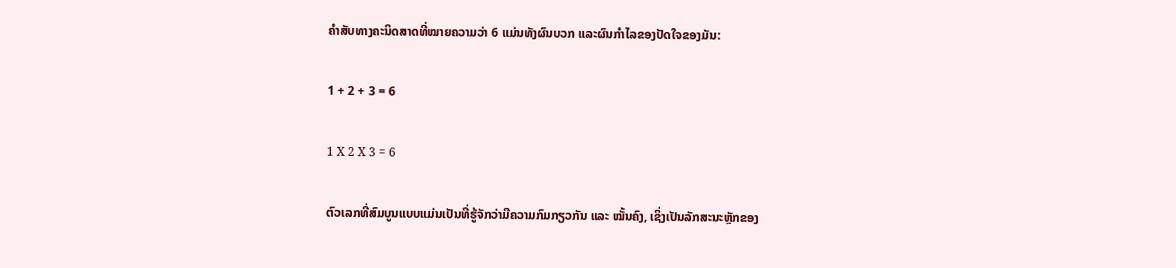ຄຳສັບທາງຄະນິດສາດທີ່ໝາຍຄວາມວ່າ 6 ແມ່ນທັງຜົນບວກ ແລະຜົນກຳໄລຂອງປັດໃຈຂອງມັນ:

1 + 2 + 3 = 6

1 X 2 X 3 = 6

ຕົວເລກທີ່ສົມບູນແບບແມ່ນເປັນທີ່ຮູ້ຈັກວ່າມີຄວາມກົມກຽວກັນ ແລະ ໝັ້ນຄົງ, ເຊິ່ງເປັນລັກສະນະຫຼັກຂອງ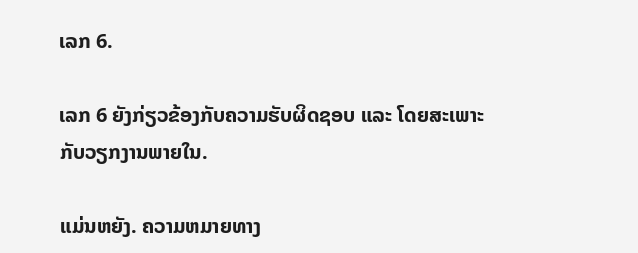ເລກ 6.

ເລກ 6 ຍັງກ່ຽວຂ້ອງກັບຄວາມຮັບຜິດຊອບ ແລະ ໂດຍສະເພາະກັບວຽກງານພາຍໃນ.

ແມ່ນຫຍັງ. ຄວາມຫມາຍທາງ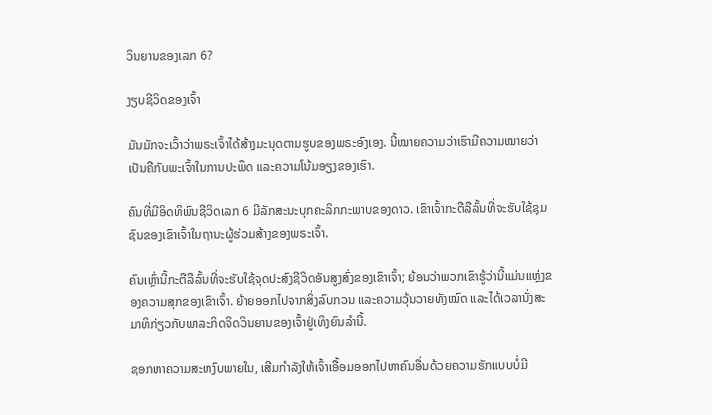ວິນຍານຂອງເລກ 6?

ງຽບຊີວິດຂອງເຈົ້າ

ມັນມັກຈະເວົ້າວ່າພຣະເຈົ້າໄດ້ສ້າງມະນຸດຕາມຮູບຂອງພຣະອົງເອງ. ນີ້ໝາຍຄວາມວ່າເຮົາມີຄວາມໝາຍວ່າເປັນຄືກັບພະເຈົ້າໃນການປະພຶດ ແລະຄວາມໂນ້ມອຽງຂອງເຮົາ.

ຄົນທີ່ມີອິດທິພົນຊີວິດເລກ 6 ມີລັກສະນະບຸກຄະລິກກະພາບຂອງດາວ. ເຂົາເຈົ້າກະຕືລືລົ້ນທີ່ຈະຮັບໃຊ້ຊຸມຊົນຂອງເຂົາເຈົ້າໃນຖານະຜູ້ຮ່ວມສ້າງຂອງພຣະເຈົ້າ.

ຄົນເຫຼົ່ານີ້ກະຕືລືລົ້ນທີ່ຈະຮັບໃຊ້ຈຸດປະສົງຊີວິດອັນສູງສົ່ງຂອງເຂົາເຈົ້າ; ຍ້ອນວ່າພວກເຂົາຮູ້ວ່ານີ້ແມ່ນແຫຼ່ງຂອງຄວາມສຸກຂອງເຂົາເຈົ້າ. ຍ້າຍອອກໄປຈາກສິ່ງລົບກວນ ແລະຄວາມວຸ້ນວາຍທັງໝົດ ແລະໄດ້ເວລານັ່ງສະມາທິກ່ຽວກັບພາລະກິດຈິດວິນຍານຂອງເຈົ້າຢູ່ເທິງຍົນລຳນີ້.

ຊອກຫາຄວາມສະຫງົບພາຍໃນ, ເສີມກຳລັງໃຫ້ເຈົ້າເອື້ອມອອກໄປຫາຄົນອື່ນດ້ວຍຄວາມຮັກແບບບໍ່ມີ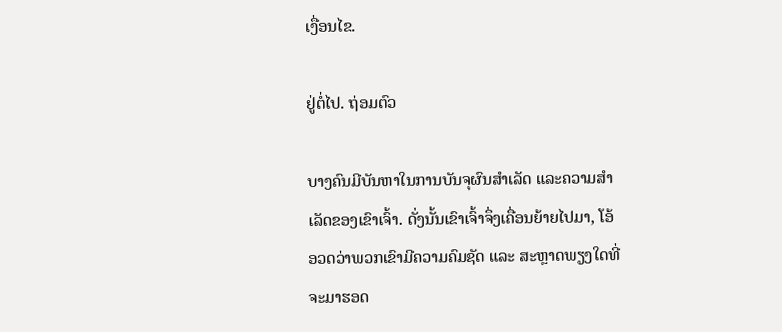ເງື່ອນໄຂ.

ຢູ່ຕໍ່ໄປ. ຖ່ອມຕົວ

ບາງຄົນມີບັນຫາໃນການບັນຈຸຜົນສໍາເລັດ ແລະຄວາມສໍາເລັດຂອງເຂົາເຈົ້າ. ດັ່ງນັ້ນເຂົາເຈົ້າຈຶ່ງເຄື່ອນຍ້າຍໄປມາ, ໂອ້ອວດວ່າພວກເຂົາມີຄວາມຄົມຊັດ ແລະ ສະຫຼາດພຽງໃດທີ່ຈະມາຮອດ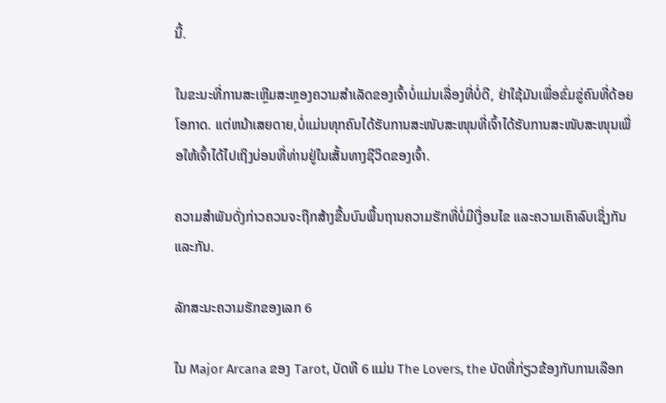ນີ້.

ໃນຂະນະທີ່ການສະເຫຼີມສະຫຼອງຄວາມສຳເລັດຂອງເຈົ້າບໍ່ແມ່ນເລື່ອງທີ່ບໍ່ດີ, ຢ່າໃຊ້ມັນເພື່ອຂົ່ມຂູ່ຄົນທີ່ດ້ອຍໂອກາດ. ແຕ່ຫນ້າເສຍດາຍ,ບໍ່ແມ່ນທຸກຄົນໄດ້ຮັບການສະໜັບສະໜຸນທີ່ເຈົ້າໄດ້ຮັບການສະໜັບສະໜຸນເພື່ອໃຫ້ເຈົ້າໄດ້ໄປເຖິງບ່ອນທີ່ທ່ານຢູ່ໃນເສັ້ນທາງຊີວິດຂອງເຈົ້າ.

ຄວາມສຳພັນດັ່ງກ່າວຄວນຈະຖືກສ້າງຂື້ນບົນພື້ນຖານຄວາມຮັກທີ່ບໍ່ມີເງື່ອນໄຂ ແລະຄວາມເຄົາລົບເຊິ່ງກັນແລະກັນ.

ລັກສະນະຄວາມຮັກຂອງເລກ 6

ໃນ Major Arcana ຂອງ Tarot, ບັດທີ 6 ແມ່ນ The Lovers, the ບັດທີ່ກ່ຽວຂ້ອງກັບການເລືອກ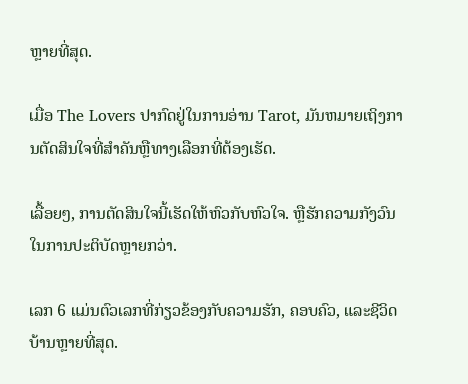ຫຼາຍທີ່ສຸດ.

ເມື່ອ The Lovers ປາກົດຢູ່ໃນການອ່ານ Tarot, ມັນຫມາຍເຖິງການຕັດສິນໃຈທີ່ສໍາຄັນຫຼືທາງເລືອກທີ່ຕ້ອງເຮັດ.

ເລື້ອຍໆ, ການຕັດສິນໃຈນີ້ເຮັດໃຫ້ຫົວກັບຫົວໃຈ. ຫຼືຮັກຄວາມກັງວົນໃນການປະຕິບັດຫຼາຍກວ່າ.

ເລກ 6 ແມ່ນຕົວເລກທີ່ກ່ຽວຂ້ອງກັບຄວາມຮັກ, ຄອບຄົວ, ແລະຊີວິດບ້ານຫຼາຍທີ່ສຸດ.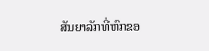ສັນຍາລັກທີ່ຫົກຂອ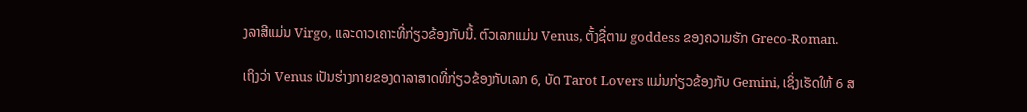ງລາສີແມ່ນ Virgo, ແລະດາວເຄາະທີ່ກ່ຽວຂ້ອງກັບນີ້. ຕົວເລກແມ່ນ Venus, ຕັ້ງຊື່ຕາມ goddess ຂອງຄວາມຮັກ Greco-Roman.

ເຖິງວ່າ Venus ເປັນຮ່າງກາຍຂອງດາລາສາດທີ່ກ່ຽວຂ້ອງກັບເລກ 6, ບັດ Tarot Lovers ແມ່ນກ່ຽວຂ້ອງກັບ Gemini, ເຊິ່ງເຮັດໃຫ້ 6 ສ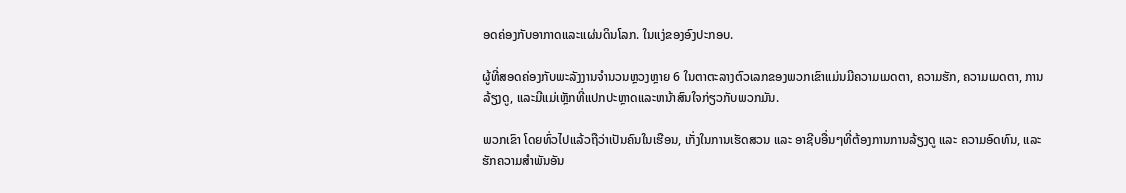ອດຄ່ອງກັບອາກາດແລະແຜ່ນດິນໂລກ. ໃນແງ່ຂອງອົງປະກອບ.

ຜູ້ທີ່ສອດຄ່ອງກັບພະລັງງານຈໍານວນຫຼວງຫຼາຍ 6 ໃນຕາຕະລາງຕົວເລກຂອງພວກເຂົາແມ່ນມີຄວາມເມດຕາ, ຄວາມຮັກ, ຄວາມເມດຕາ, ການລ້ຽງດູ, ແລະມີແມ່ເຫຼັກທີ່ແປກປະຫຼາດແລະຫນ້າສົນໃຈກ່ຽວກັບພວກມັນ.

ພວກເຂົາ ໂດຍທົ່ວໄປແລ້ວຖືວ່າເປັນຄົນໃນເຮືອນ, ເກັ່ງໃນການເຮັດສວນ ແລະ ອາຊີບອື່ນໆທີ່ຕ້ອງການການລ້ຽງດູ ແລະ ຄວາມອົດທົນ, ແລະ ຮັກຄວາມສຳພັນອັນ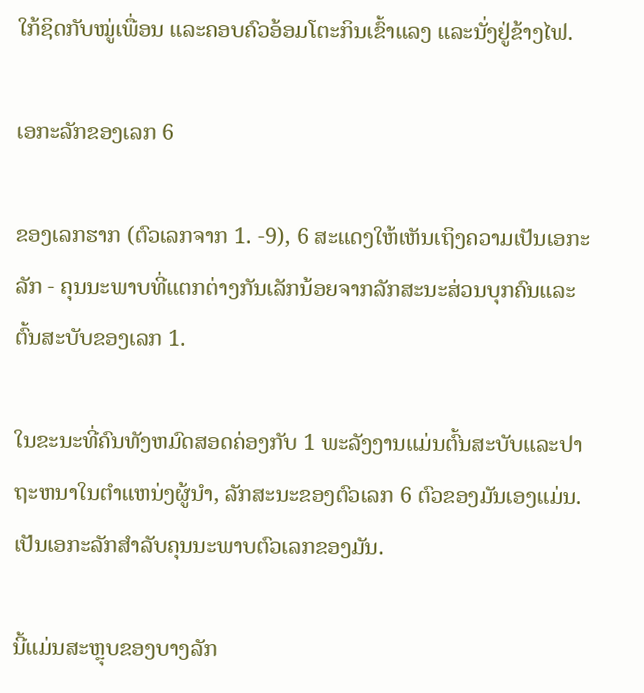ໃກ້ຊິດກັບໝູ່ເພື່ອນ ແລະຄອບຄົວອ້ອມໂຕະກິນເຂົ້າແລງ ແລະນັ່ງຢູ່ຂ້າງໄຟ.

ເອກະລັກຂອງເລກ 6

ຂອງເລກຮາກ (ຕົວເລກຈາກ 1. -9), 6 ສະແດງໃຫ້ເຫັນເຖິງຄວາມເປັນເອກະລັກ - ຄຸນນະພາບທີ່ແຕກຕ່າງກັນເລັກນ້ອຍຈາກລັກສະນະສ່ວນບຸກຄົນແລະຕົ້ນສະບັບຂອງເລກ 1.

ໃນຂະນະທີ່ຄົນທັງຫມົດສອດຄ່ອງກັບ 1 ພະລັງງານແມ່ນຕົ້ນສະບັບແລະປາຖະຫນາໃນຕໍາແຫນ່ງຜູ້ນໍາ, ລັກສະນະຂອງຕົວເລກ 6 ຕົວຂອງມັນເອງແມ່ນ. ເປັນເອກະລັກສໍາລັບຄຸນນະພາບຕົວເລກຂອງມັນ.

ນີ້ແມ່ນສະຫຼຸບຂອງບາງລັກ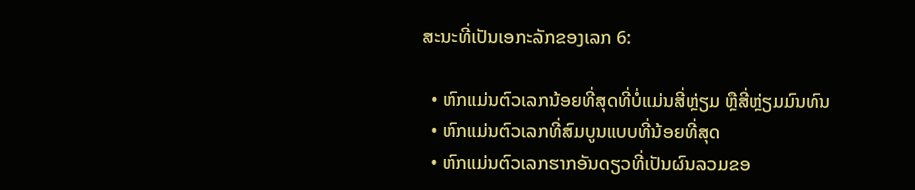ສະນະທີ່ເປັນເອກະລັກຂອງເລກ 6:

  • ຫົກແມ່ນຕົວເລກນ້ອຍທີ່ສຸດທີ່ບໍ່ແມ່ນສີ່ຫຼ່ຽມ ຫຼືສີ່ຫຼ່ຽມມົນທົນ
  • ຫົກແມ່ນຕົວເລກທີ່ສົມບູນແບບທີ່ນ້ອຍທີ່ສຸດ
  • ຫົກແມ່ນຕົວເລກຮາກອັນດຽວທີ່ເປັນຜົນລວມຂອ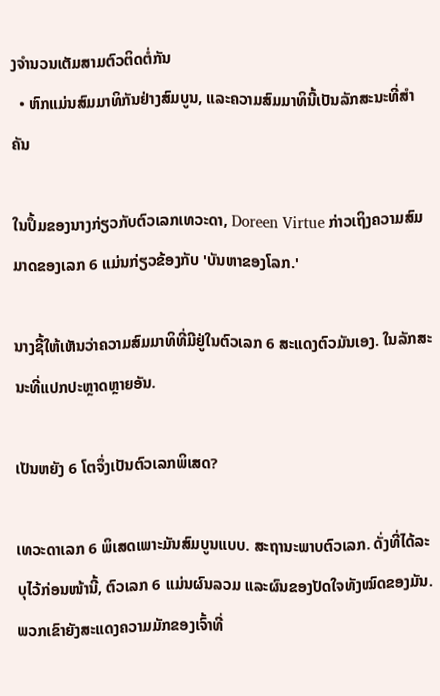ງຈຳນວນເຕັມສາມຕົວຕິດຕໍ່ກັນ
  • ຫົກແມ່ນສົມມາທິກັນຢ່າງສົມບູນ, ແລະຄວາມສົມມາທິນີ້ເປັນລັກສະນະທີ່ສຳຄັນ

ໃນປຶ້ມຂອງນາງກ່ຽວກັບຕົວເລກເທວະດາ, Doreen Virtue ກ່າວເຖິງຄວາມສົມມາດຂອງເລກ 6 ແມ່ນກ່ຽວຂ້ອງກັບ 'ບັນຫາຂອງໂລກ.'

ນາງຊີ້ໃຫ້ເຫັນວ່າຄວາມສົມມາທິທີ່ມີຢູ່ໃນຕົວເລກ 6 ສະແດງຕົວມັນເອງ. ໃນລັກສະນະທີ່ແປກປະຫຼາດຫຼາຍອັນ.

ເປັນຫຍັງ 6 ໂຕຈຶ່ງເປັນຕົວເລກພິເສດ?

ເທວະດາເລກ 6 ພິເສດເພາະມັນສົມບູນແບບ. ສະຖານະພາບຕົວເລກ. ດັ່ງທີ່ໄດ້ລະບຸໄວ້ກ່ອນໜ້ານີ້, ຕົວເລກ 6 ແມ່ນຜົນລວມ ແລະຜົນຂອງປັດໃຈທັງໝົດຂອງມັນ. ພວກເຂົາຍັງສະແດງຄວາມມັກຂອງເຈົ້າທີ່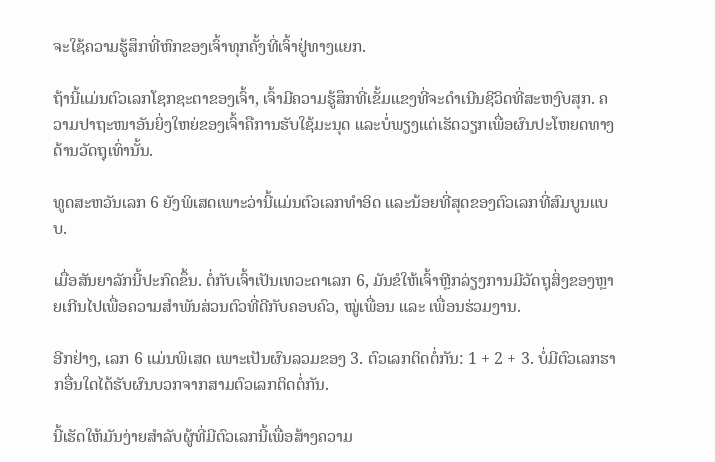ຈະໃຊ້ຄວາມຮູ້ສຶກທີ່ຫົກຂອງເຈົ້າທຸກຄັ້ງທີ່ເຈົ້າຢູ່ທາງແຍກ.

ຖ້ານີ້ແມ່ນຕົວເລກໂຊກຊະຕາຂອງເຈົ້າ, ເຈົ້າມີຄວາມຮູ້ສຶກທີ່ເຂັ້ມແຂງທີ່ຈະດໍາເນີນຊີວິດທີ່ສະຫງົບສຸກ. ຄວາມປາຖະໜາອັນຍິ່ງໃຫຍ່ຂອງເຈົ້າຄືການຮັບໃຊ້ມະນຸດ ແລະບໍ່ພຽງແຕ່ເຮັດວຽກເພື່ອຜົນປະໂຫຍດທາງດ້ານວັດຖຸເທົ່ານັ້ນ.

ທູດສະຫວັນເລກ 6 ຍັງພິເສດເພາະວ່ານີ້ແມ່ນຕົວເລກທໍາອິດ ແລະນ້ອຍທີ່ສຸດຂອງຕົວເລກທີ່ສົມບູນແບບ.

ເມື່ອສັນຍາລັກນີ້ປະກົດຂຶ້ນ. ຕໍ່ກັບເຈົ້າເປັນເທວະດາເລກ 6, ມັນຂໍໃຫ້ເຈົ້າຫຼີກລ່ຽງການມີວັດຖຸສິ່ງຂອງຫຼາຍເກີນໄປເພື່ອຄວາມສຳພັນສ່ວນຕົວທີ່ດີກັບຄອບຄົວ, ໝູ່ເພື່ອນ ແລະ ເພື່ອນຮ່ວມງານ.

ອີກຢ່າງ, ເລກ 6 ແມ່ນພິເສດ ເພາະເປັນຜົນລວມຂອງ 3. ຕົວເລກຕິດຕໍ່ກັນ: 1 + 2 + 3. ບໍ່ມີຕົວເລກຮາກອື່ນໃດໄດ້ຮັບຜົນບວກຈາກສາມຕົວເລກຕິດຕໍ່ກັນ.

ນີ້ເຮັດໃຫ້ມັນງ່າຍສໍາລັບຜູ້ທີ່ມີຕົວເລກນີ້ເພື່ອສ້າງຄວາມ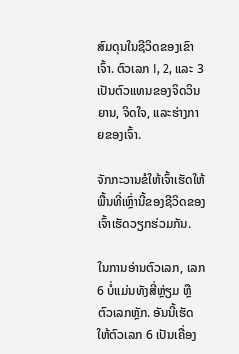ສົມດຸນໃນຊີວິດຂອງເຂົາເຈົ້າ. ຕົວເລກ I, 2, ແລະ 3 ເປັນຕົວແທນຂອງຈິດວິນຍານ, ຈິດໃຈ, ແລະຮ່າງກາຍຂອງເຈົ້າ.

ຈັກກະວານຂໍໃຫ້ເຈົ້າເຮັດໃຫ້ພື້ນທີ່ເຫຼົ່ານີ້ຂອງຊີວິດຂອງເຈົ້າເຮັດວຽກຮ່ວມກັນ.

ໃນການອ່ານຕົວເລກ, ເລກ 6 ບໍ່ແມ່ນທັງສີ່ຫຼ່ຽມ ຫຼື ຕົວເລກຫຼັກ. ອັນນີ້ເຮັດໃຫ້ຕົວເລກ 6 ເປັນເຄື່ອງ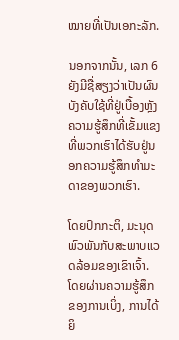ໝາຍທີ່ເປັນເອກະລັກ.

ນອກຈາກນັ້ນ, ເລກ 6 ຍັງມີຊື່ສຽງວ່າເປັນຜົນບັງຄັບໃຊ້ທີ່ຢູ່ເບື້ອງຫຼັງຄວາມຮູ້ສຶກທີ່ເຂັ້ມແຂງທີ່ພວກເຮົາໄດ້ຮັບຢູ່ນອກຄວາມຮູ້ສຶກທໍາມະດາຂອງພວກເຮົາ.

ໂດຍປົກກະຕິ, ມະນຸດພົວພັນກັບສະພາບແວດລ້ອມຂອງເຂົາເຈົ້າ. ໂດຍຜ່ານຄວາມຮູ້ສຶກຂອງການເບິ່ງ, ການໄດ້ຍິ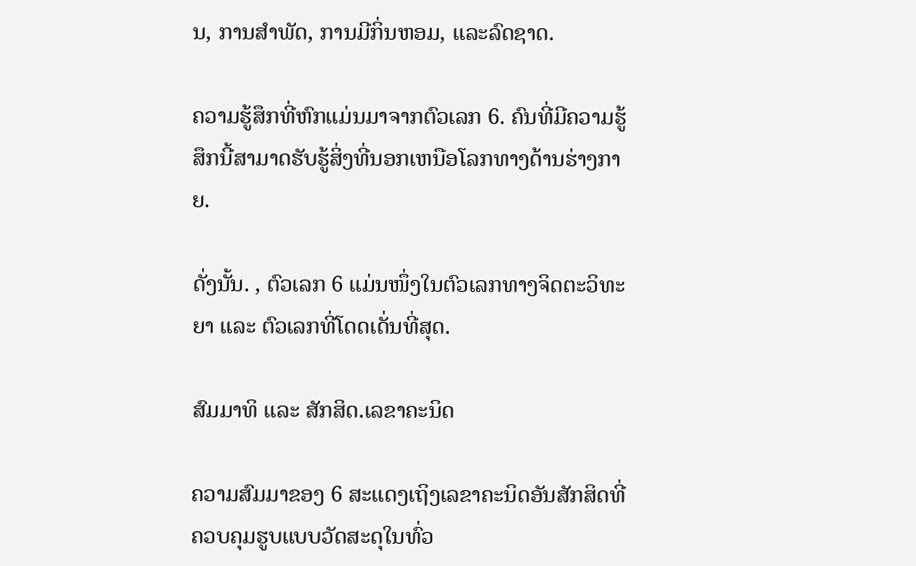ນ, ການສໍາພັດ, ການມີກິ່ນຫອມ, ແລະລົດຊາດ.

ຄວາມຮູ້ສຶກທີ່ຫົກແມ່ນມາຈາກຕົວເລກ 6. ຄົນທີ່ມີຄວາມຮູ້ສຶກນີ້ສາມາດຮັບຮູ້ສິ່ງທີ່ນອກເຫນືອໂລກທາງດ້ານຮ່າງກາຍ.

ດັ່ງນັ້ນ. , ຕົວເລກ 6 ແມ່ນໜຶ່ງໃນຕົວເລກທາງຈິດຕະວິທະຍາ ແລະ ຕົວເລກທີ່ໂດດເດັ່ນທີ່ສຸດ.

ສົມມາທິ ແລະ ສັກສິດ.ເລຂາຄະນິດ

ຄວາມສົມມາຂອງ 6 ສະແດງເຖິງເລຂາຄະນິດອັນສັກສິດທີ່ຄວບຄຸມຮູບແບບວັດສະດຸໃນທົ່ວ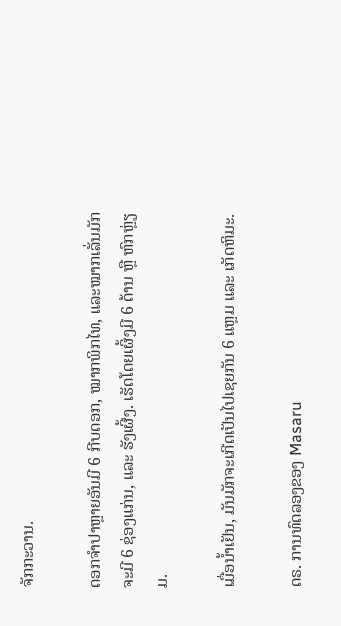ຈັກກະວານ.

ດອກຈຳປາຫຼາຍອັນມີ 6 ກີບດອກ, ໝາກພິກໄທ, ແລະໝາກເລັ່ນມັກຈະມີ 6 ຊ່ອງແກ່ນ, ແລະ ຮັງເຜີ້ງ. ເຮັດໂດຍເຜິ້ງມີ 6 ດ້ານ ຫຼື ຫົກຫຼ່ຽມ.

ເມື່ອນ້ຳເຢັນ, ມັນມັກຈະເກີດເປັນໄປເຊຍກັນ 6 ແຫຼມ ແລະ ເກັດຫິມະ.

ດຣ. ການທົດລອງຂອງ Masaru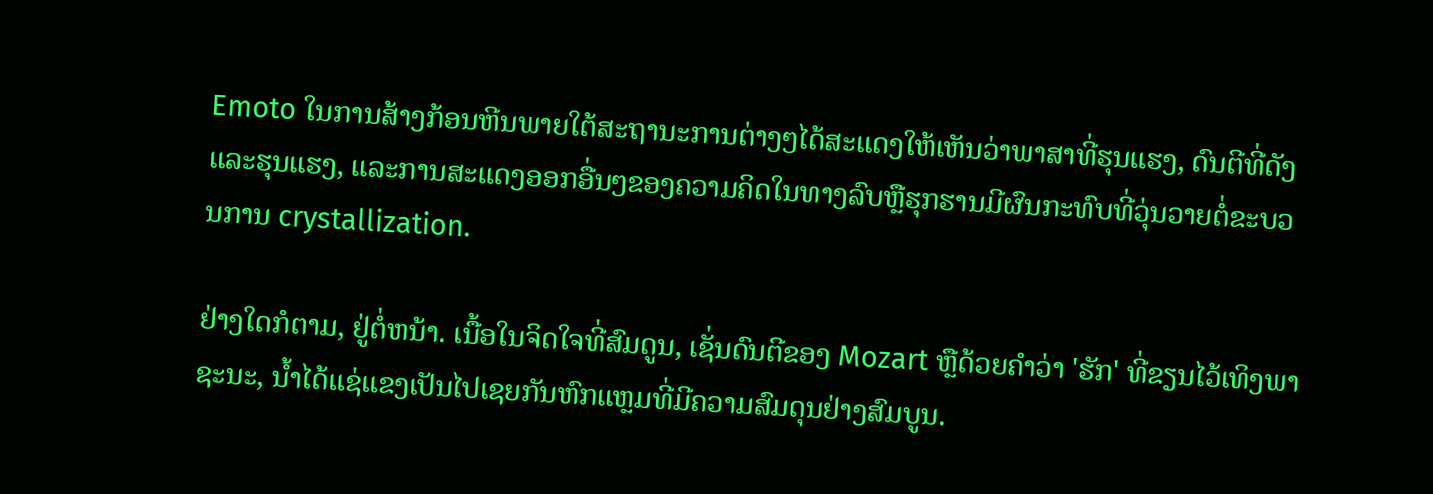Emoto ໃນການສ້າງກ້ອນຫີນພາຍໃຕ້ສະຖານະການຕ່າງໆໄດ້ສະແດງໃຫ້ເຫັນວ່າພາສາທີ່ຮຸນແຮງ, ດົນຕີທີ່ດັງແລະຮຸນແຮງ, ແລະການສະແດງອອກອື່ນໆຂອງຄວາມຄິດໃນທາງລົບຫຼືຮຸກຮານມີຜົນກະທົບທີ່ວຸ່ນວາຍຕໍ່ຂະບວນການ crystallization.

ຢ່າງໃດກໍຕາມ, ຢູ່ຕໍ່ຫນ້າ. ເນື້ອໃນຈິດໃຈທີ່ສົມດູນ, ເຊັ່ນດົນຕີຂອງ Mozart ຫຼືດ້ວຍຄໍາວ່າ 'ຮັກ' ທີ່ຂຽນໄວ້ເທິງພາຊະນະ, ນ້ຳໄດ້ແຊ່ແຂງເປັນໄປເຊຍກັນຫົກແຫຼມທີ່ມີຄວາມສົມດຸນຢ່າງສົມບູນ.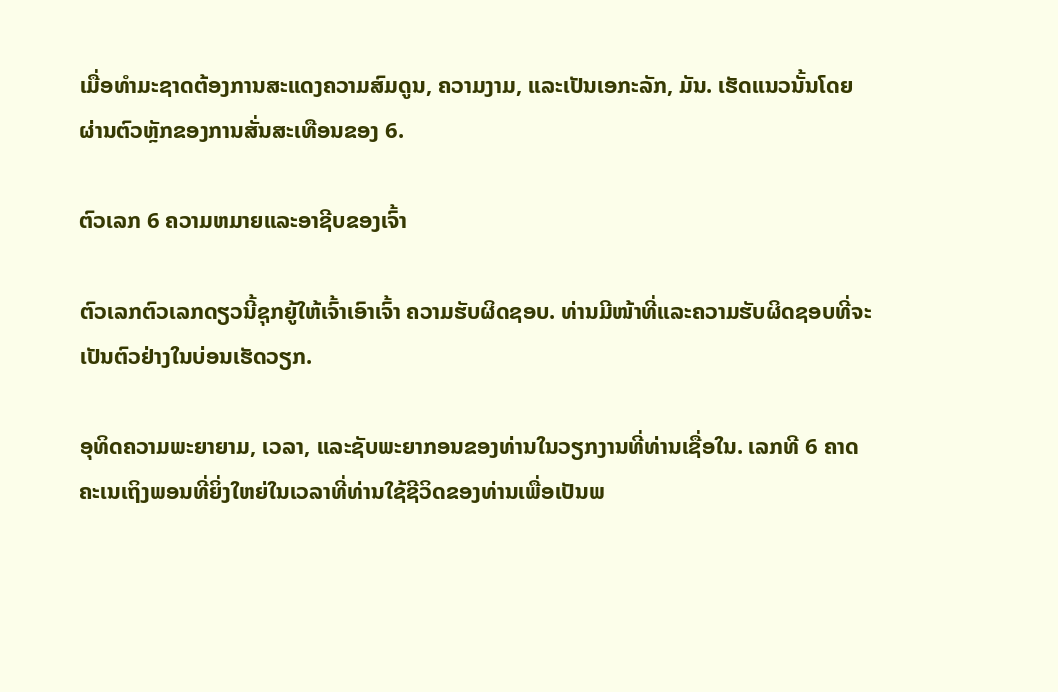ເມື່ອທໍາມະຊາດຕ້ອງການສະແດງຄວາມສົມດູນ, ຄວາມງາມ, ແລະເປັນເອກະລັກ, ມັນ. ເຮັດແນວນັ້ນໂດຍຜ່ານຕົວຫຼັກຂອງການສັ່ນສະເທືອນຂອງ 6.

ຕົວເລກ 6 ຄວາມຫມາຍແລະອາຊີບຂອງເຈົ້າ

ຕົວເລກຕົວເລກດຽວນີ້ຊຸກຍູ້ໃຫ້ເຈົ້າເອົາເຈົ້າ ຄວາມຮັບຜິດຊອບ. ທ່ານມີໜ້າທີ່ແລະຄວາມຮັບຜິດຊອບທີ່ຈະເປັນຕົວຢ່າງໃນບ່ອນເຮັດວຽກ.

ອຸທິດຄວາມພະຍາຍາມ, ເວລາ, ແລະຊັບພະຍາກອນຂອງທ່ານໃນວຽກງານທີ່ທ່ານເຊື່ອໃນ. ເລກທີ 6 ຄາດຄະເນເຖິງພອນທີ່ຍິ່ງໃຫຍ່ໃນເວລາທີ່ທ່ານໃຊ້ຊີວິດຂອງທ່ານເພື່ອເປັນພ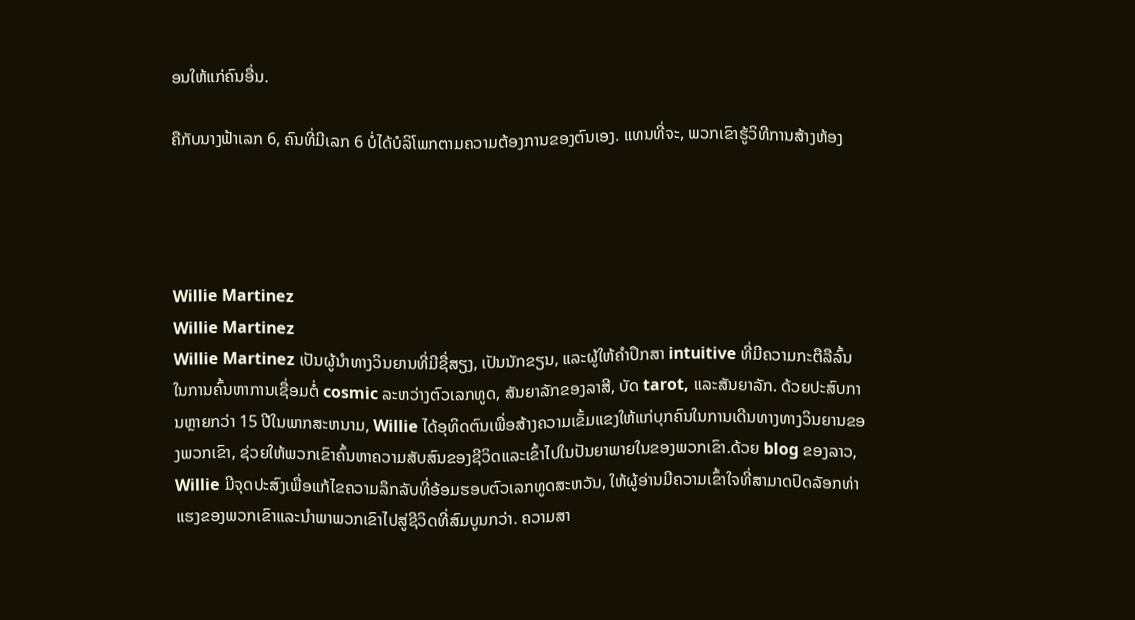ອນໃຫ້ແກ່ຄົນອື່ນ.

ຄືກັບນາງຟ້າເລກ 6, ຄົນທີ່ມີເລກ 6 ບໍ່ໄດ້ບໍລິໂພກຕາມຄວາມຕ້ອງການຂອງຕົນເອງ. ແທນທີ່ຈະ, ພວກເຂົາຮູ້ວິທີການສ້າງຫ້ອງ




Willie Martinez
Willie Martinez
Willie Martinez ເປັນຜູ້ນໍາທາງວິນຍານທີ່ມີຊື່ສຽງ, ເປັນນັກຂຽນ, ແລະຜູ້ໃຫ້ຄໍາປຶກສາ intuitive ທີ່ມີຄວາມກະຕືລືລົ້ນໃນການຄົ້ນຫາການເຊື່ອມຕໍ່ cosmic ລະຫວ່າງຕົວເລກທູດ, ສັນຍາລັກຂອງລາສີ, ບັດ tarot, ແລະສັນຍາລັກ. ດ້ວຍປະສົບການຫຼາຍກວ່າ 15 ປີໃນພາກສະຫນາມ, Willie ໄດ້ອຸທິດຕົນເພື່ອສ້າງຄວາມເຂັ້ມແຂງໃຫ້ແກ່ບຸກຄົນໃນການເດີນທາງທາງວິນຍານຂອງພວກເຂົາ, ຊ່ວຍໃຫ້ພວກເຂົາຄົ້ນຫາຄວາມສັບສົນຂອງຊີວິດແລະເຂົ້າໄປໃນປັນຍາພາຍໃນຂອງພວກເຂົາ.ດ້ວຍ blog ຂອງລາວ, Willie ມີຈຸດປະສົງເພື່ອແກ້ໄຂຄວາມລຶກລັບທີ່ອ້ອມຮອບຕົວເລກທູດສະຫວັນ, ໃຫ້ຜູ້ອ່ານມີຄວາມເຂົ້າໃຈທີ່ສາມາດປົດລັອກທ່າແຮງຂອງພວກເຂົາແລະນໍາພາພວກເຂົາໄປສູ່ຊີວິດທີ່ສົມບູນກວ່າ. ຄວາມສາ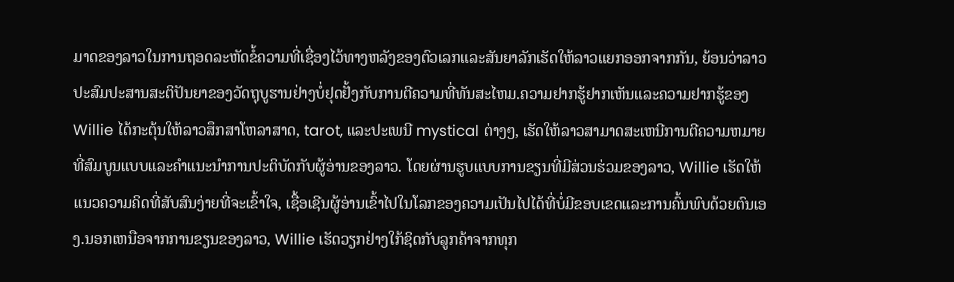ມາດຂອງລາວໃນການຖອດລະຫັດຂໍ້ຄວາມທີ່ເຊື່ອງໄວ້ທາງຫລັງຂອງຕົວເລກແລະສັນຍາລັກເຮັດໃຫ້ລາວແຍກອອກຈາກກັນ, ຍ້ອນວ່າລາວປະສົມປະສານສະຕິປັນຍາຂອງວັດຖຸບູຮານຢ່າງບໍ່ຢຸດຢັ້ງກັບການຕີຄວາມທີ່ທັນສະໄຫມ.ຄວາມຢາກຮູ້ຢາກເຫັນແລະຄວາມຢາກຮູ້ຂອງ Willie ໄດ້ກະຕຸ້ນໃຫ້ລາວສຶກສາໂຫລາສາດ, tarot, ແລະປະເພນີ mystical ຕ່າງໆ, ເຮັດໃຫ້ລາວສາມາດສະເຫນີການຕີຄວາມຫມາຍທີ່ສົມບູນແບບແລະຄໍາແນະນໍາການປະຕິບັດກັບຜູ້ອ່ານຂອງລາວ. ໂດຍຜ່ານຮູບແບບການຂຽນທີ່ມີສ່ວນຮ່ວມຂອງລາວ, Willie ເຮັດໃຫ້ແນວຄວາມຄິດທີ່ສັບສົນງ່າຍທີ່ຈະເຂົ້າໃຈ, ເຊື້ອເຊີນຜູ້ອ່ານເຂົ້າໄປໃນໂລກຂອງຄວາມເປັນໄປໄດ້ທີ່ບໍ່ມີຂອບເຂດແລະການຄົ້ນພົບດ້ວຍຕົນເອງ.ນອກເຫນືອຈາກການຂຽນຂອງລາວ, Willie ເຮັດວຽກຢ່າງໃກ້ຊິດກັບລູກຄ້າຈາກທຸກ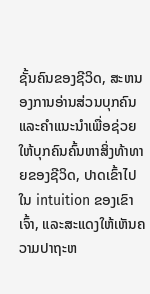ຊັ້ນຄົນຂອງຊີວິດ, ສະຫນອງການອ່ານສ່ວນບຸກຄົນແລະຄໍາແນະນໍາເພື່ອຊ່ວຍໃຫ້ບຸກຄົນຄົ້ນຫາສິ່ງທ້າທາຍຂອງຊີວິດ, ປາດເຂົ້າໄປໃນ intuition ຂອງເຂົາເຈົ້າ, ແລະສະແດງໃຫ້ເຫັນຄວາມປາຖະຫ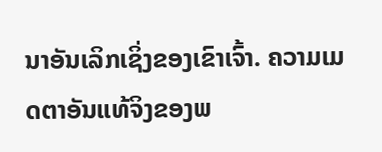ນາອັນເລິກເຊິ່ງຂອງເຂົາເຈົ້າ. ຄວາມເມດຕາອັນແທ້ຈິງຂອງພ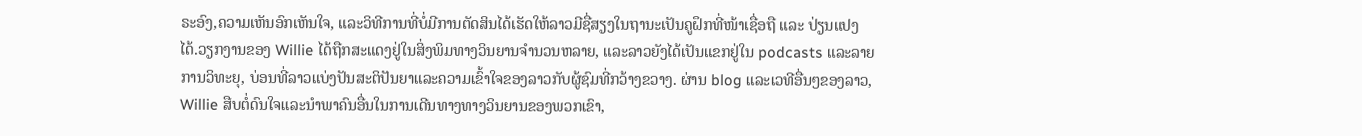ຣະອົງ,ຄວາມເຫັນອົກເຫັນໃຈ, ແລະວິທີການທີ່ບໍ່ມີການຕັດສິນໄດ້ເຮັດໃຫ້ລາວມີຊື່ສຽງໃນຖານະເປັນຄູຝຶກທີ່ໜ້າເຊື່ອຖື ແລະ ປ່ຽນແປງໄດ້.ວຽກງານຂອງ Willie ໄດ້ຖືກສະແດງຢູ່ໃນສິ່ງພິມທາງວິນຍານຈໍານວນຫລາຍ, ແລະລາວຍັງໄດ້ເປັນແຂກຢູ່ໃນ podcasts ແລະລາຍການວິທະຍຸ, ບ່ອນທີ່ລາວແບ່ງປັນສະຕິປັນຍາແລະຄວາມເຂົ້າໃຈຂອງລາວກັບຜູ້ຊົມທີ່ກວ້າງຂວາງ. ຜ່ານ blog ແລະເວທີອື່ນໆຂອງລາວ, Willie ສືບຕໍ່ດົນໃຈແລະນໍາພາຄົນອື່ນໃນການເດີນທາງທາງວິນຍານຂອງພວກເຂົາ,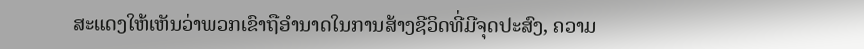ສະແດງໃຫ້ເຫັນວ່າພວກເຂົາຖືອໍານາດໃນການສ້າງຊີວິດທີ່ມີຈຸດປະສົງ, ຄວາມ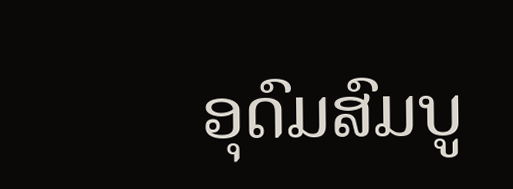ອຸດົມສົມບູ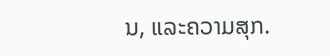ນ, ແລະຄວາມສຸກ.